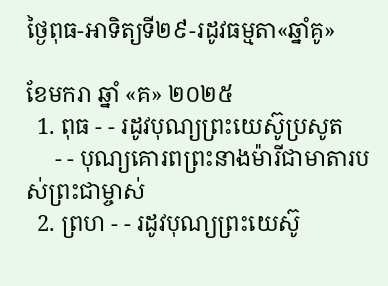ថ្ងៃពុធ-អាទិត្យទី២៩-រដូវធម្មតា«ឆ្នាំគូ»

ខែមករា ឆ្នាំ «គ» ២០២៥
  1. ពុធ - - រដូវបុណ្យព្រះយេស៊ូប្រសូត
     - - បុណ្យគោរពព្រះនាងម៉ារីជាមាតារបស់ព្រះជាម្ចាស់
  2. ព្រហ - - រដូវបុណ្យព្រះយេស៊ូ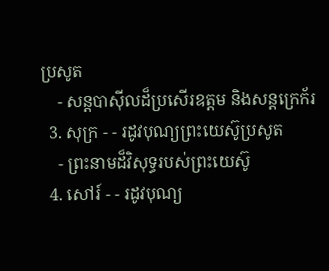ប្រសូត
    - សន្ដបាស៊ីលដ៏ប្រសើរឧត្ដម និងសន្ដក្រេក័រ
  3. សុក្រ - - រដូវបុណ្យព្រះយេស៊ូប្រសូត
    - ព្រះនាមដ៏វិសុទ្ធរបស់ព្រះយេស៊ូ
  4. សៅរ៍ - - រដូវបុណ្យ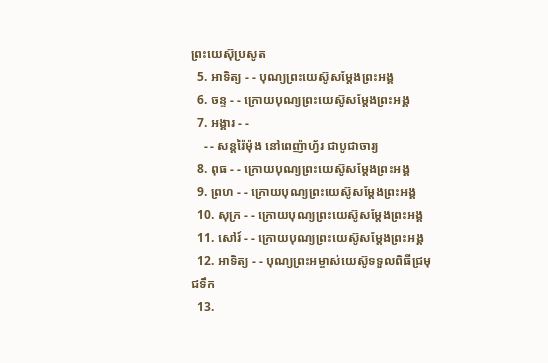ព្រះយេស៊ុប្រសូត
  5. អាទិត្យ - - បុណ្យព្រះយេស៊ូសម្ដែងព្រះអង្គ
  6. ចន្ទ - - ក្រោយបុណ្យព្រះយេស៊ូសម្ដែងព្រះអង្គ
  7. អង្គារ - -
    - - សន្ដរ៉ៃម៉ុង នៅពេញ៉ាហ្វ័រ ជាបូជាចារ្យ
  8. ពុធ - - ក្រោយបុណ្យព្រះយេស៊ូសម្ដែងព្រះអង្គ
  9. ព្រហ - - ក្រោយបុណ្យព្រះយេស៊ូសម្ដែងព្រះអង្គ
  10. សុក្រ - - ក្រោយបុណ្យព្រះយេស៊ូសម្ដែងព្រះអង្គ
  11. សៅរ៍ - - ក្រោយបុណ្យព្រះយេស៊ូសម្ដែងព្រះអង្គ
  12. អាទិត្យ - - បុណ្យព្រះអម្ចាស់យេស៊ូទទួលពិធីជ្រមុជទឹក
  13.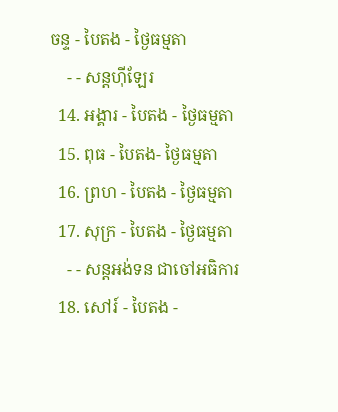ចន្ទ - បៃតង - ថ្ងៃធម្មតា
    - - សន្ដហ៊ីឡែរ
  14. អង្គារ - បៃតង - ថ្ងៃធម្មតា
  15. ពុធ - បៃតង- ថ្ងៃធម្មតា
  16. ព្រហ - បៃតង - ថ្ងៃធម្មតា
  17. សុក្រ - បៃតង - ថ្ងៃធម្មតា
    - - សន្ដអង់ទន ជាចៅអធិការ
  18. សៅរ៍ - បៃតង -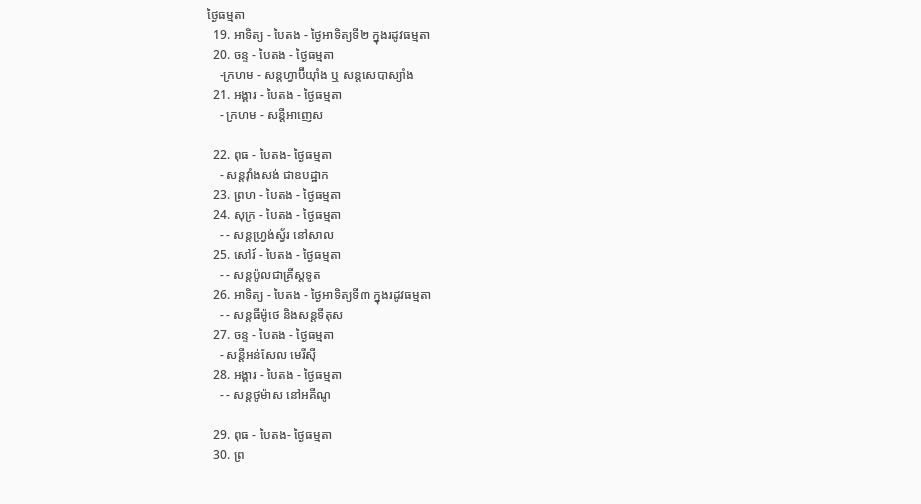ថ្ងៃធម្មតា
  19. អាទិត្យ - បៃតង - ថ្ងៃអាទិត្យទី២ ក្នុងរដូវធម្មតា
  20. ចន្ទ - បៃតង - ថ្ងៃធម្មតា
    -ក្រហម - សន្ដហ្វាប៊ីយ៉ាំង ឬ សន្ដសេបាស្យាំង
  21. អង្គារ - បៃតង - ថ្ងៃធម្មតា
    - ក្រហម - សន្ដីអាញេស

  22. ពុធ - បៃតង- ថ្ងៃធម្មតា
    - សន្ដវ៉ាំងសង់ ជាឧបដ្ឋាក
  23. ព្រហ - បៃតង - ថ្ងៃធម្មតា
  24. សុក្រ - បៃតង - ថ្ងៃធម្មតា
    - - សន្ដហ្វ្រង់ស្វ័រ នៅសាល
  25. សៅរ៍ - បៃតង - ថ្ងៃធម្មតា
    - - សន្ដប៉ូលជាគ្រីស្ដទូត
  26. អាទិត្យ - បៃតង - ថ្ងៃអាទិត្យទី៣ ក្នុងរដូវធម្មតា
    - - សន្ដធីម៉ូថេ និងសន្ដទីតុស
  27. ចន្ទ - បៃតង - ថ្ងៃធម្មតា
    - សន្ដីអន់សែល មេរីស៊ី
  28. អង្គារ - បៃតង - ថ្ងៃធម្មតា
    - - សន្ដថូម៉ាស នៅអគីណូ

  29. ពុធ - បៃតង- ថ្ងៃធម្មតា
  30. ព្រ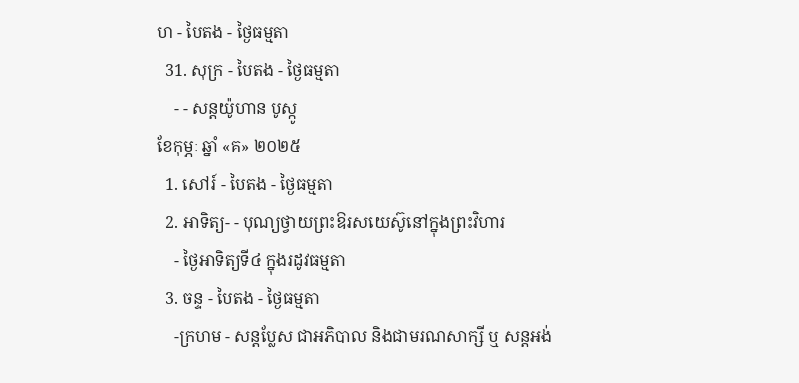ហ - បៃតង - ថ្ងៃធម្មតា
  31. សុក្រ - បៃតង - ថ្ងៃធម្មតា
    - - សន្ដយ៉ូហាន បូស្កូ
ខែកុម្ភៈ ឆ្នាំ «គ» ២០២៥
  1. សៅរ៍ - បៃតង - ថ្ងៃធម្មតា
  2. អាទិត្យ- - បុណ្យថ្វាយព្រះឱរសយេស៊ូនៅក្នុងព្រះវិហារ
    - ថ្ងៃអាទិត្យទី៤ ក្នុងរដូវធម្មតា
  3. ចន្ទ - បៃតង - ថ្ងៃធម្មតា
    -ក្រហម - សន្ដប្លែស ជាអភិបាល និងជាមរណសាក្សី ឬ សន្ដអង់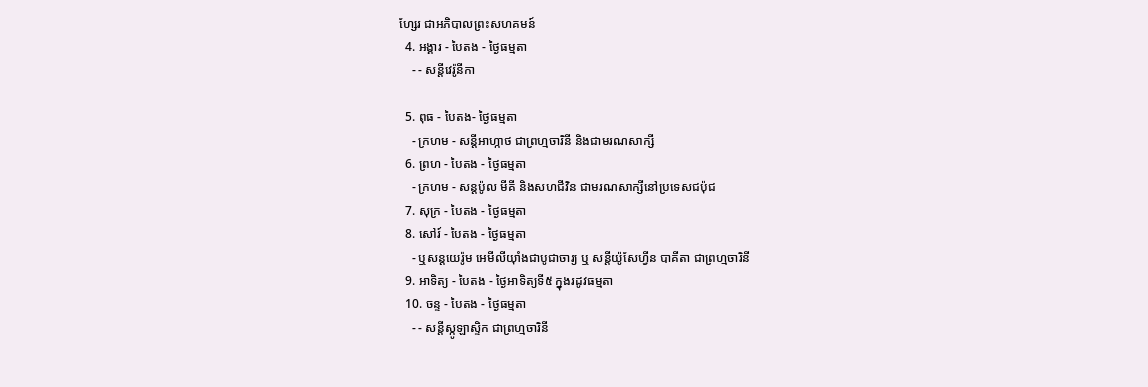ហ្សែរ ជាអភិបាលព្រះសហគមន៍
  4. អង្គារ - បៃតង - ថ្ងៃធម្មតា
    - - សន្ដីវេរ៉ូនីកា

  5. ពុធ - បៃតង- ថ្ងៃធម្មតា
    - ក្រហម - សន្ដីអាហ្កាថ ជាព្រហ្មចារិនី និងជាមរណសាក្សី
  6. ព្រហ - បៃតង - ថ្ងៃធម្មតា
    - ក្រហម - សន្ដប៉ូល មីគី និងសហជីវិន ជាមរណសាក្សីនៅប្រទេសជប៉ុជ
  7. សុក្រ - បៃតង - ថ្ងៃធម្មតា
  8. សៅរ៍ - បៃតង - ថ្ងៃធម្មតា
    - ឬសន្ដយេរ៉ូម អេមីលីយ៉ាំងជាបូជាចារ្យ ឬ សន្ដីយ៉ូសែហ្វីន បាគីតា ជាព្រហ្មចារិនី
  9. អាទិត្យ - បៃតង - ថ្ងៃអាទិត្យទី៥ ក្នុងរដូវធម្មតា
  10. ចន្ទ - បៃតង - ថ្ងៃធម្មតា
    - - សន្ដីស្កូឡាស្ទិក ជាព្រហ្មចារិនី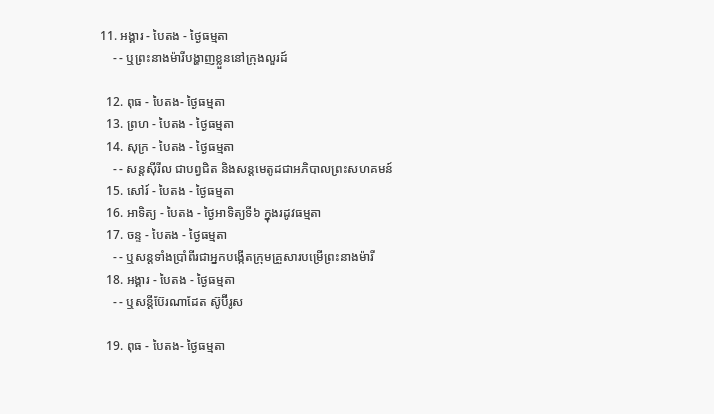11. អង្គារ - បៃតង - ថ្ងៃធម្មតា
    - - ឬព្រះនាងម៉ារីបង្ហាញខ្លួននៅក្រុងលួរដ៍

  12. ពុធ - បៃតង- ថ្ងៃធម្មតា
  13. ព្រហ - បៃតង - ថ្ងៃធម្មតា
  14. សុក្រ - បៃតង - ថ្ងៃធម្មតា
    - - សន្ដស៊ីរីល ជាបព្វជិត និងសន្ដមេតូដជាអភិបាលព្រះសហគមន៍
  15. សៅរ៍ - បៃតង - ថ្ងៃធម្មតា
  16. អាទិត្យ - បៃតង - ថ្ងៃអាទិត្យទី៦ ក្នុងរដូវធម្មតា
  17. ចន្ទ - បៃតង - ថ្ងៃធម្មតា
    - - ឬសន្ដទាំងប្រាំពីរជាអ្នកបង្កើតក្រុមគ្រួសារបម្រើព្រះនាងម៉ារី
  18. អង្គារ - បៃតង - ថ្ងៃធម្មតា
    - - ឬសន្ដីប៊ែរណាដែត ស៊ូប៊ីរូស

  19. ពុធ - បៃតង- ថ្ងៃធម្មតា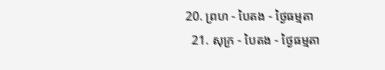20. ព្រហ - បៃតង - ថ្ងៃធម្មតា
  21. សុក្រ - បៃតង - ថ្ងៃធម្មតា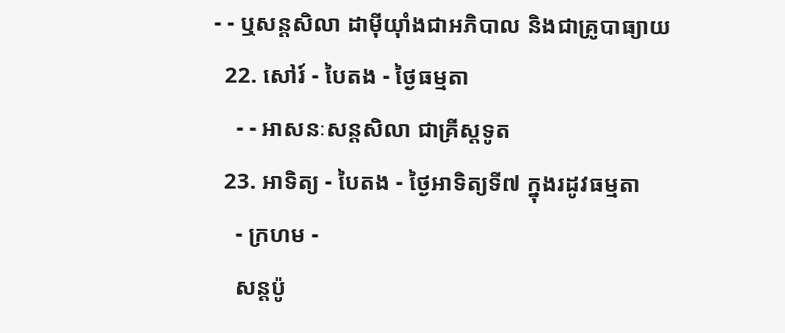- - ឬសន្ដសិលា ដាម៉ីយ៉ាំងជាអភិបាល និងជាគ្រូបាធ្យាយ
  22. សៅរ៍ - បៃតង - ថ្ងៃធម្មតា
    - - អាសនៈសន្ដសិលា ជាគ្រីស្ដទូត
  23. អាទិត្យ - បៃតង - ថ្ងៃអាទិត្យទី៧ ក្នុងរដូវធម្មតា
    - ក្រហម -
    សន្ដប៉ូ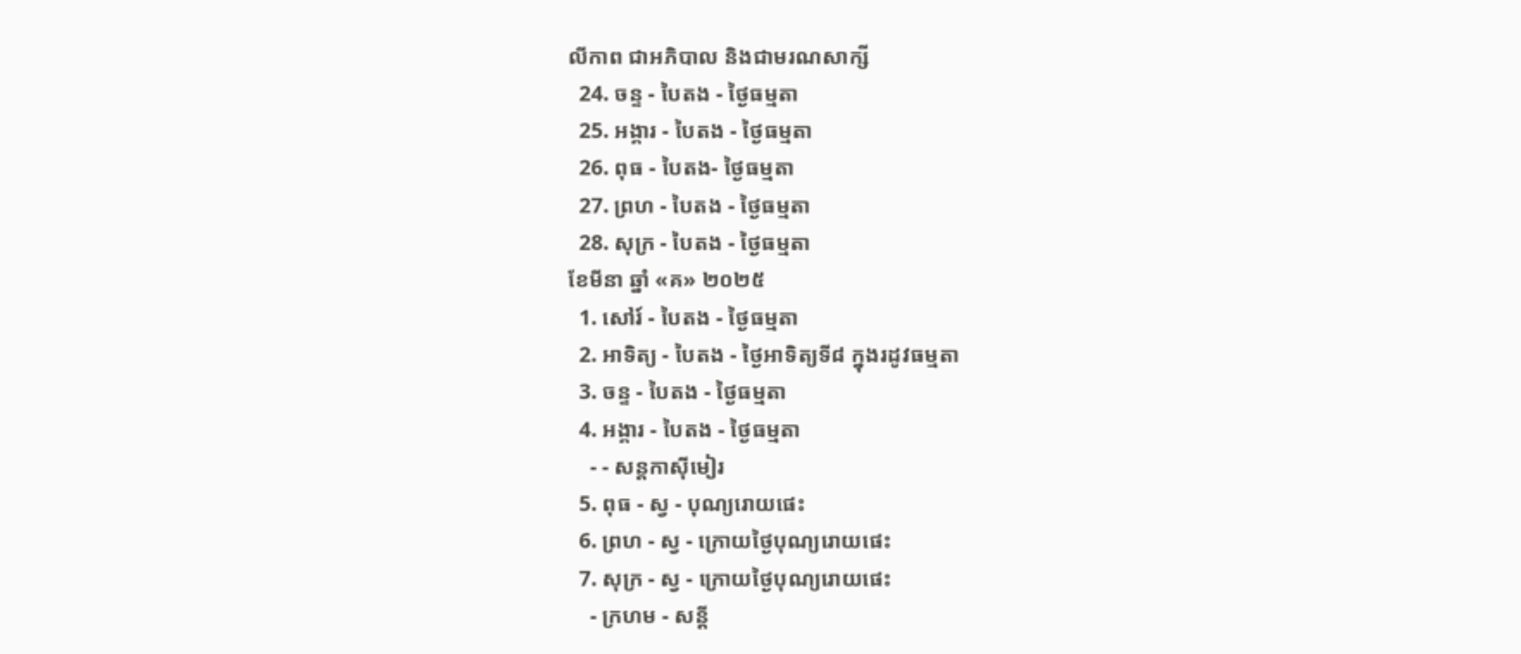លីកាព ជាអភិបាល និងជាមរណសាក្សី
  24. ចន្ទ - បៃតង - ថ្ងៃធម្មតា
  25. អង្គារ - បៃតង - ថ្ងៃធម្មតា
  26. ពុធ - បៃតង- ថ្ងៃធម្មតា
  27. ព្រហ - បៃតង - ថ្ងៃធម្មតា
  28. សុក្រ - បៃតង - ថ្ងៃធម្មតា
ខែមីនា ឆ្នាំ «គ» ២០២៥
  1. សៅរ៍ - បៃតង - ថ្ងៃធម្មតា
  2. អាទិត្យ - បៃតង - ថ្ងៃអាទិត្យទី៨ ក្នុងរដូវធម្មតា
  3. ចន្ទ - បៃតង - ថ្ងៃធម្មតា
  4. អង្គារ - បៃតង - ថ្ងៃធម្មតា
    - - សន្ដកាស៊ីមៀរ
  5. ពុធ - ស្វ - បុណ្យរោយផេះ
  6. ព្រហ - ស្វ - ក្រោយថ្ងៃបុណ្យរោយផេះ
  7. សុក្រ - ស្វ - ក្រោយថ្ងៃបុណ្យរោយផេះ
    - ក្រហម - សន្ដី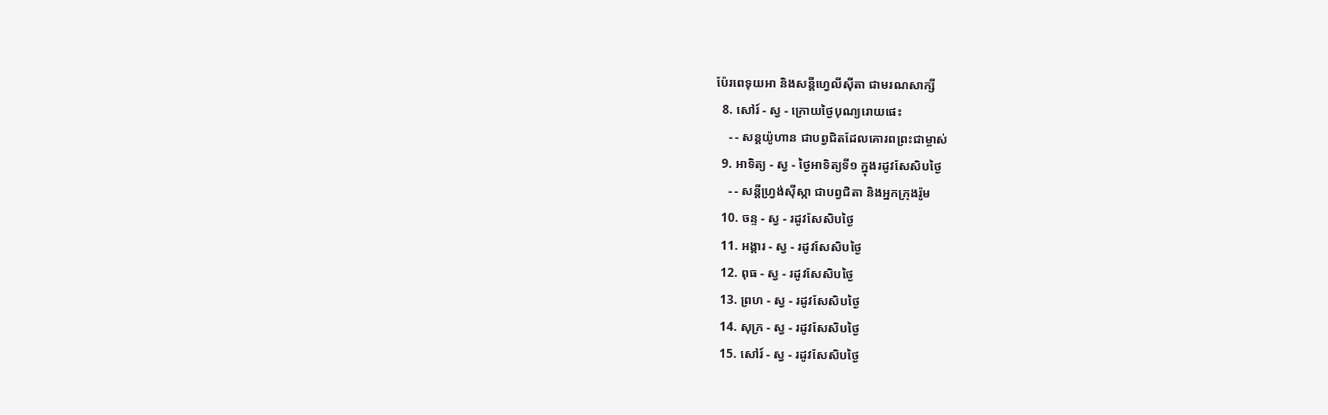ប៉ែរពេទុយអា និងសន្ដីហ្វេលីស៊ីតា ជាមរណសាក្សី
  8. សៅរ៍ - ស្វ - ក្រោយថ្ងៃបុណ្យរោយផេះ
    - - សន្ដយ៉ូហាន ជាបព្វជិតដែលគោរពព្រះជាម្ចាស់
  9. អាទិត្យ - ស្វ - ថ្ងៃអាទិត្យទី១ ក្នុងរដូវសែសិបថ្ងៃ
    - - សន្ដីហ្វ្រង់ស៊ីស្កា ជាបព្វជិតា និងអ្នកក្រុងរ៉ូម
  10. ចន្ទ - ស្វ - រដូវសែសិបថ្ងៃ
  11. អង្គារ - ស្វ - រដូវសែសិបថ្ងៃ
  12. ពុធ - ស្វ - រដូវសែសិបថ្ងៃ
  13. ព្រហ - ស្វ - រដូវសែសិបថ្ងៃ
  14. សុក្រ - ស្វ - រដូវសែសិបថ្ងៃ
  15. សៅរ៍ - ស្វ - រដូវសែសិបថ្ងៃ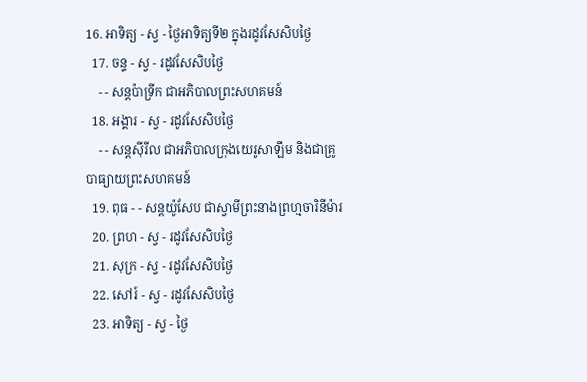16. អាទិត្យ - ស្វ - ថ្ងៃអាទិត្យទី២ ក្នុងរដូវសែសិបថ្ងៃ
  17. ចន្ទ - ស្វ - រដូវសែសិបថ្ងៃ
    - - សន្ដប៉ាទ្រីក ជាអភិបាលព្រះសហគមន៍
  18. អង្គារ - ស្វ - រដូវសែសិបថ្ងៃ
    - - សន្ដស៊ីរីល ជាអភិបាលក្រុងយេរូសាឡឹម និងជាគ្រូបាធ្យាយព្រះសហគមន៍
  19. ពុធ - - សន្ដយ៉ូសែប ជាស្វាមីព្រះនាងព្រហ្មចារិនីម៉ារ
  20. ព្រហ - ស្វ - រដូវសែសិបថ្ងៃ
  21. សុក្រ - ស្វ - រដូវសែសិបថ្ងៃ
  22. សៅរ៍ - ស្វ - រដូវសែសិបថ្ងៃ
  23. អាទិត្យ - ស្វ - ថ្ងៃ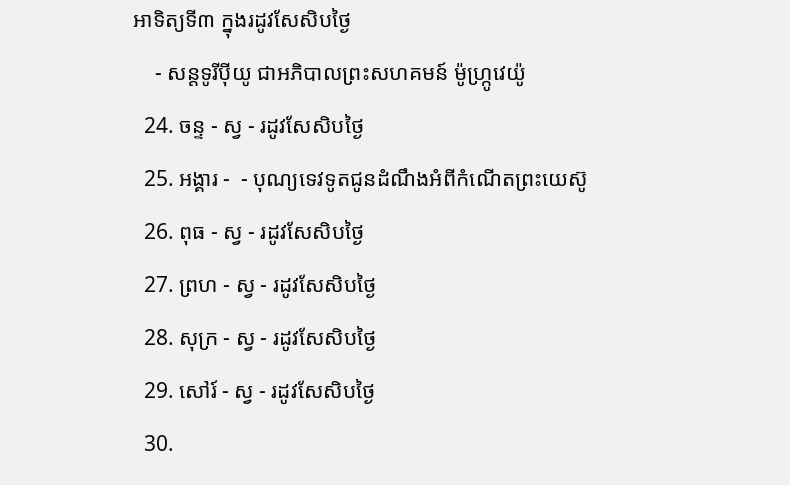អាទិត្យទី៣ ក្នុងរដូវសែសិបថ្ងៃ
    - សន្ដទូរីប៉ីយូ ជាអភិបាលព្រះសហគមន៍ ម៉ូហ្ក្រូវេយ៉ូ
  24. ចន្ទ - ស្វ - រដូវសែសិបថ្ងៃ
  25. អង្គារ -  - បុណ្យទេវទូតជូនដំណឹងអំពីកំណើតព្រះយេស៊ូ
  26. ពុធ - ស្វ - រដូវសែសិបថ្ងៃ
  27. ព្រហ - ស្វ - រដូវសែសិបថ្ងៃ
  28. សុក្រ - ស្វ - រដូវសែសិបថ្ងៃ
  29. សៅរ៍ - ស្វ - រដូវសែសិបថ្ងៃ
  30.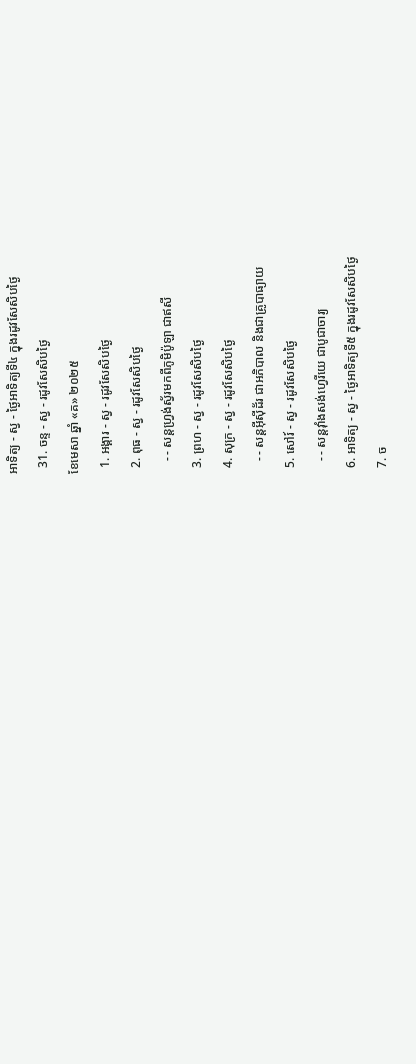អាទិត្យ - ស្វ - ថ្ងៃអាទិត្យទី៤ ក្នុងរដូវសែសិបថ្ងៃ
  31. ចន្ទ - ស្វ - រដូវសែសិបថ្ងៃ
ខែមេសា ឆ្នាំ «គ» ២០២៥
  1. អង្គារ - ស្វ - រដូវសែសិបថ្ងៃ
  2. ពុធ - ស្វ - រដូវសែសិបថ្ងៃ
    - - សន្ដហ្វ្រង់ស្វ័រមកពីភូមិប៉ូឡា ជាឥសី
  3. ព្រហ - ស្វ - រដូវសែសិបថ្ងៃ
  4. សុក្រ - ស្វ - រដូវសែសិបថ្ងៃ
    - - សន្ដអ៊ីស៊ីដ័រ ជាអភិបាល និងជាគ្រូបាធ្យាយ
  5. សៅរ៍ - ស្វ - រដូវសែសិបថ្ងៃ
    - - សន្ដវ៉ាំងសង់ហ្វេរីយេ ជាបូជាចារ្យ
  6. អាទិត្យ - ស្វ - ថ្ងៃអាទិត្យទី៥ ក្នុងរដូវសែសិបថ្ងៃ
  7. ច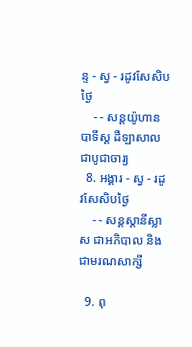ន្ទ - ស្វ - រដូវសែសិបថ្ងៃ
    - - សន្ដយ៉ូហានបាទីស្ដ ដឺឡាសាល ជាបូជាចារ្យ
  8. អង្គារ - ស្វ - រដូវសែសិបថ្ងៃ
    - - សន្ដស្ដានីស្លាស ជាអភិបាល និងជាមរណសាក្សី

  9. ពុ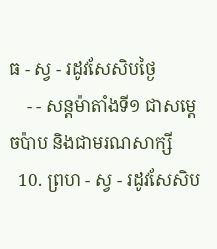ធ - ស្វ - រដូវសែសិបថ្ងៃ
    - - សន្ដម៉ាតាំងទី១ ជាសម្ដេចប៉ាប និងជាមរណសាក្សី
  10. ព្រហ - ស្វ - រដូវសែសិប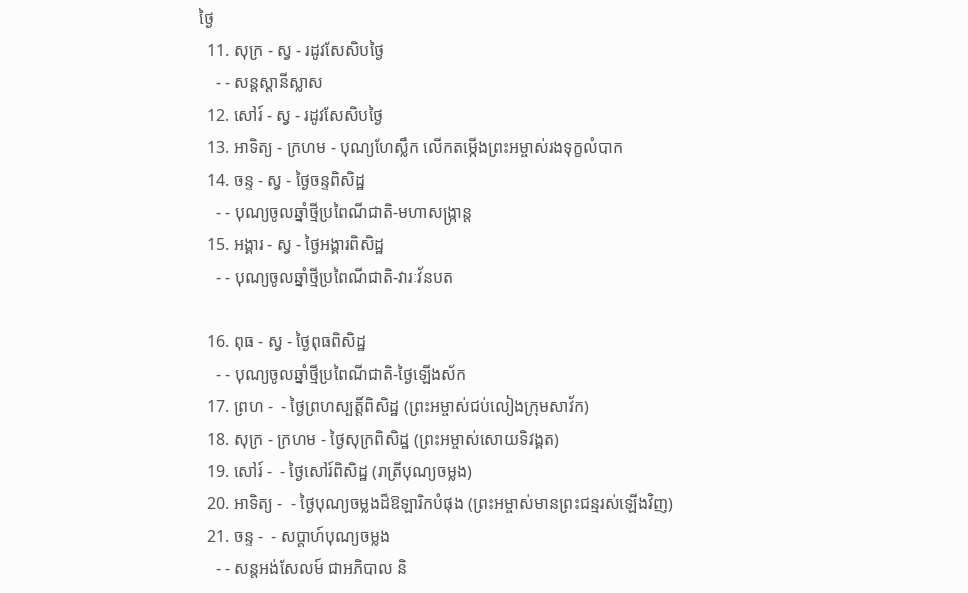ថ្ងៃ
  11. សុក្រ - ស្វ - រដូវសែសិបថ្ងៃ
    - - សន្ដស្ដានីស្លាស
  12. សៅរ៍ - ស្វ - រដូវសែសិបថ្ងៃ
  13. អាទិត្យ - ក្រហម - បុណ្យហែស្លឹក លើកតម្កើងព្រះអម្ចាស់រងទុក្ខលំបាក
  14. ចន្ទ - ស្វ - ថ្ងៃចន្ទពិសិដ្ឋ
    - - បុណ្យចូលឆ្នាំថ្មីប្រពៃណីជាតិ-មហាសង្រ្កាន្ដ
  15. អង្គារ - ស្វ - ថ្ងៃអង្គារពិសិដ្ឋ
    - - បុណ្យចូលឆ្នាំថ្មីប្រពៃណីជាតិ-វារៈវ័នបត

  16. ពុធ - ស្វ - ថ្ងៃពុធពិសិដ្ឋ
    - - បុណ្យចូលឆ្នាំថ្មីប្រពៃណីជាតិ-ថ្ងៃឡើងស័ក
  17. ព្រហ -  - ថ្ងៃព្រហស្បត្ដិ៍ពិសិដ្ឋ (ព្រះអម្ចាស់ជប់លៀងក្រុមសាវ័ក)
  18. សុក្រ - ក្រហម - ថ្ងៃសុក្រពិសិដ្ឋ (ព្រះអម្ចាស់សោយទិវង្គត)
  19. សៅរ៍ -  - ថ្ងៃសៅរ៍ពិសិដ្ឋ (រាត្រីបុណ្យចម្លង)
  20. អាទិត្យ -  - ថ្ងៃបុណ្យចម្លងដ៏ឱឡារិកបំផុង (ព្រះអម្ចាស់មានព្រះជន្មរស់ឡើងវិញ)
  21. ចន្ទ -  - សប្ដាហ៍បុណ្យចម្លង
    - - សន្ដអង់សែលម៍ ជាអភិបាល និ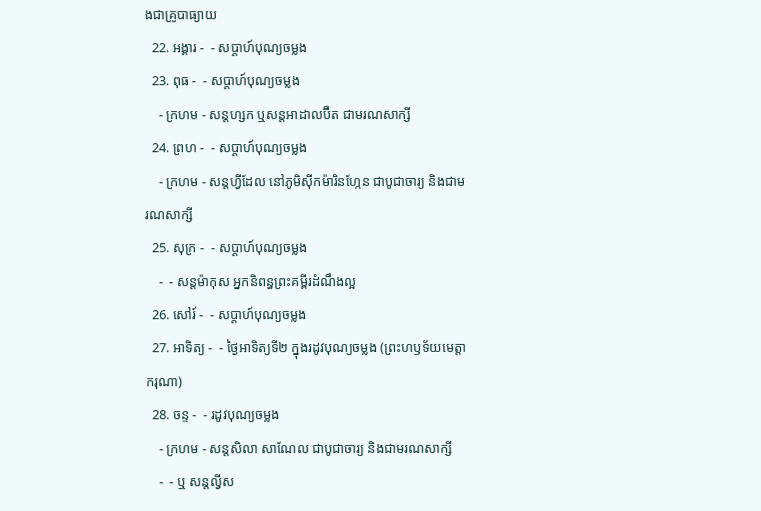ងជាគ្រូបាធ្យាយ
  22. អង្គារ -  - សប្ដាហ៍បុណ្យចម្លង
  23. ពុធ -  - សប្ដាហ៍បុណ្យចម្លង
    - ក្រហម - សន្ដហ្សក ឬសន្ដអាដាលប៊ឺត ជាមរណសាក្សី
  24. ព្រហ -  - សប្ដាហ៍បុណ្យចម្លង
    - ក្រហម - សន្ដហ្វីដែល នៅភូមិស៊ីកម៉ារិនហ្កែន ជាបូជាចារ្យ និងជាមរណសាក្សី
  25. សុក្រ -  - សប្ដាហ៍បុណ្យចម្លង
    -  - សន្ដម៉ាកុស អ្នកនិពន្ធព្រះគម្ពីរដំណឹងល្អ
  26. សៅរ៍ -  - សប្ដាហ៍បុណ្យចម្លង
  27. អាទិត្យ -  - ថ្ងៃអាទិត្យទី២ ក្នុងរដូវបុណ្យចម្លង (ព្រះហឫទ័យមេត្ដាករុណា)
  28. ចន្ទ -  - រដូវបុណ្យចម្លង
    - ក្រហម - សន្ដសិលា សាណែល ជាបូជាចារ្យ និងជាមរណសាក្សី
    -  - ឬ សន្ដល្វីស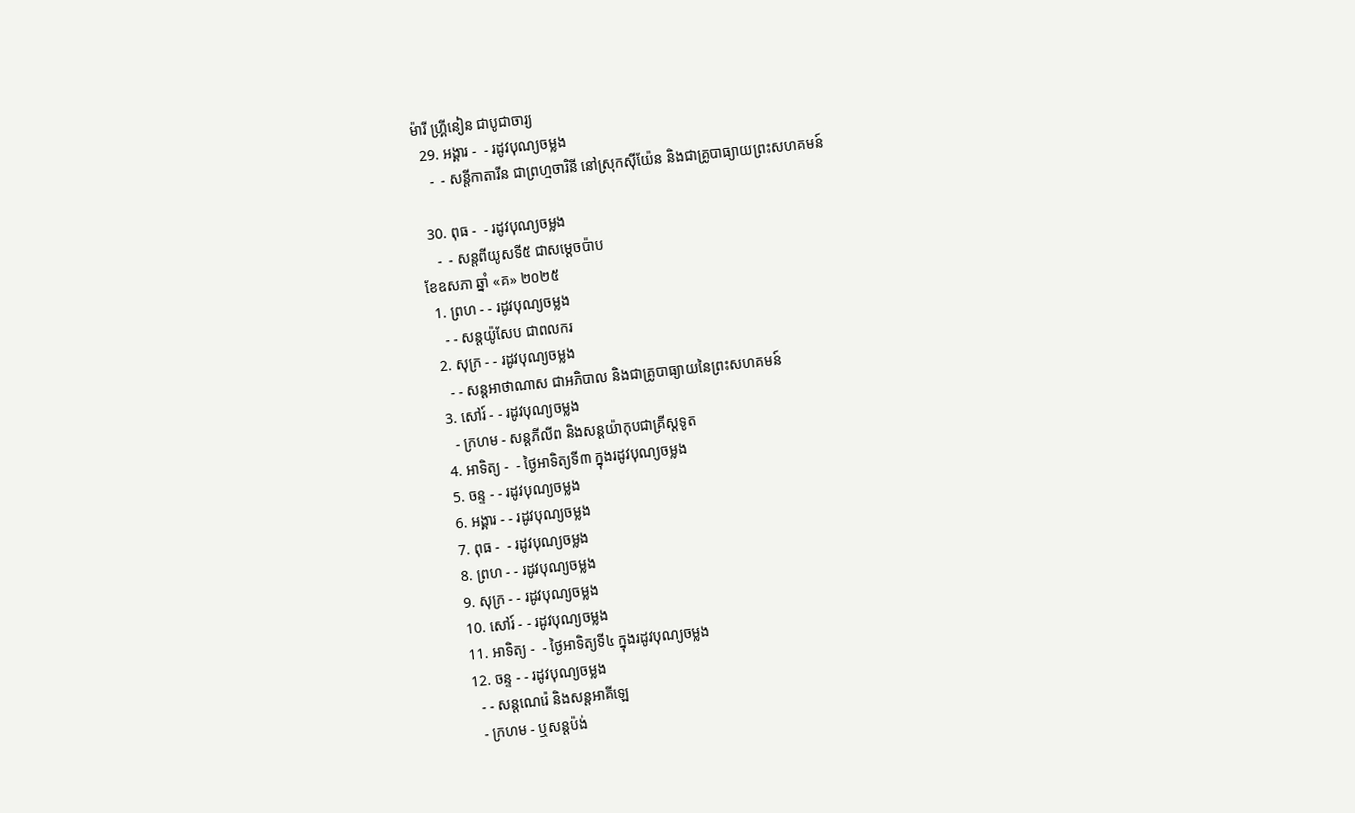ម៉ារី ហ្គ្រីនៀន ជាបូជាចារ្យ
  29. អង្គារ -  - រដូវបុណ្យចម្លង
    -  - សន្ដីកាតារីន ជាព្រហ្មចារិនី នៅស្រុកស៊ីយ៉ែន និងជាគ្រូបាធ្យាយព្រះសហគមន៍

  30. ពុធ -  - រដូវបុណ្យចម្លង
    -  - សន្ដពីយូសទី៥ ជាសម្ដេចប៉ាប
ខែឧសភា ឆ្នាំ «គ» ២០២៥
  1. ព្រហ - - រដូវបុណ្យចម្លង
    - - សន្ដយ៉ូសែប ជាពលករ
  2. សុក្រ - - រដូវបុណ្យចម្លង
    - - សន្ដអាថាណាស ជាអភិបាល និងជាគ្រូបាធ្យាយនៃព្រះសហគមន៍
  3. សៅរ៍ - - រដូវបុណ្យចម្លង
    - ក្រហម - សន្ដភីលីព និងសន្ដយ៉ាកុបជាគ្រីស្ដទូត
  4. អាទិត្យ -  - ថ្ងៃអាទិត្យទី៣ ក្នុងរដូវបុណ្យចម្លង
  5. ចន្ទ - - រដូវបុណ្យចម្លង
  6. អង្គារ - - រដូវបុណ្យចម្លង
  7. ពុធ -  - រដូវបុណ្យចម្លង
  8. ព្រហ - - រដូវបុណ្យចម្លង
  9. សុក្រ - - រដូវបុណ្យចម្លង
  10. សៅរ៍ - - រដូវបុណ្យចម្លង
  11. អាទិត្យ -  - ថ្ងៃអាទិត្យទី៤ ក្នុងរដូវបុណ្យចម្លង
  12. ចន្ទ - - រដូវបុណ្យចម្លង
    - - សន្ដណេរ៉េ និងសន្ដអាគីឡេ
    - ក្រហម - ឬសន្ដប៉ង់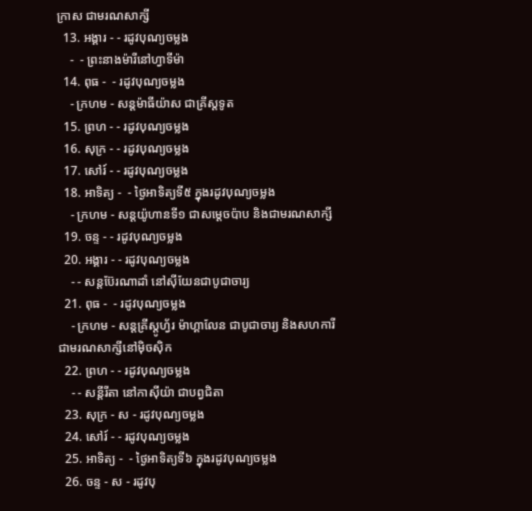ក្រាស ជាមរណសាក្សី
  13. អង្គារ - - រដូវបុណ្យចម្លង
    -  - ព្រះនាងម៉ារីនៅហ្វាទីម៉ា
  14. ពុធ -  - រដូវបុណ្យចម្លង
    - ក្រហម - សន្ដម៉ាធីយ៉ាស ជាគ្រីស្ដទូត
  15. ព្រហ - - រដូវបុណ្យចម្លង
  16. សុក្រ - - រដូវបុណ្យចម្លង
  17. សៅរ៍ - - រដូវបុណ្យចម្លង
  18. អាទិត្យ -  - ថ្ងៃអាទិត្យទី៥ ក្នុងរដូវបុណ្យចម្លង
    - ក្រហម - សន្ដយ៉ូហានទី១ ជាសម្ដេចប៉ាប និងជាមរណសាក្សី
  19. ចន្ទ - - រដូវបុណ្យចម្លង
  20. អង្គារ - - រដូវបុណ្យចម្លង
    - - សន្ដប៊ែរណាដាំ នៅស៊ីយែនជាបូជាចារ្យ
  21. ពុធ -  - រដូវបុណ្យចម្លង
    - ក្រហម - សន្ដគ្រីស្ដូហ្វ័រ ម៉ាហ្គាលែន ជាបូជាចារ្យ និងសហការី ជាមរណសាក្សីនៅម៉ិចស៊ិក
  22. ព្រហ - - រដូវបុណ្យចម្លង
    - - សន្ដីរីតា នៅកាស៊ីយ៉ា ជាបព្វជិតា
  23. សុក្រ - ស - រដូវបុណ្យចម្លង
  24. សៅរ៍ - - រដូវបុណ្យចម្លង
  25. អាទិត្យ -  - ថ្ងៃអាទិត្យទី៦ ក្នុងរដូវបុណ្យចម្លង
  26. ចន្ទ - ស - រដូវបុ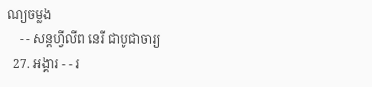ណ្យចម្លង
    - - សន្ដហ្វីលីព នេរី ជាបូជាចារ្យ
  27. អង្គារ - - រ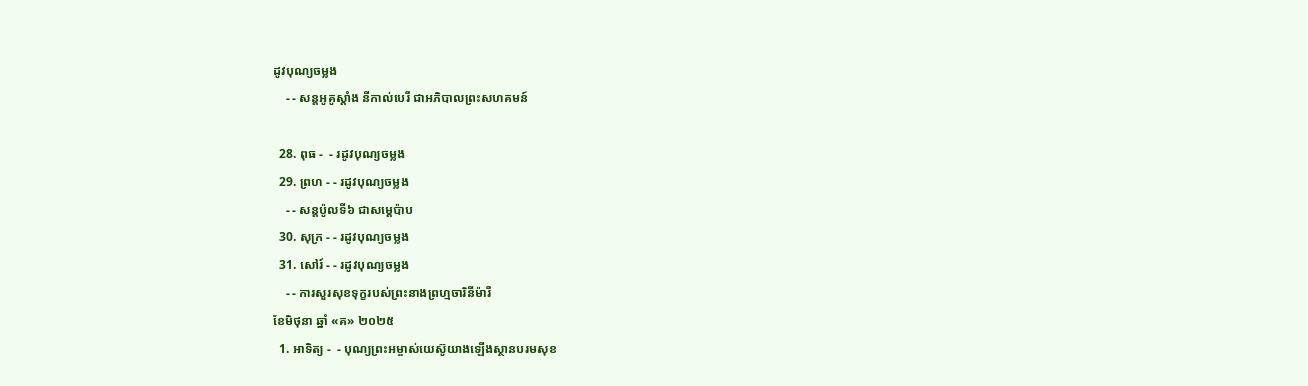ដូវបុណ្យចម្លង
    - - សន្ដអូគូស្ដាំង នីកាល់បេរី ជាអភិបាលព្រះសហគមន៍

  28. ពុធ -  - រដូវបុណ្យចម្លង
  29. ព្រហ - - រដូវបុណ្យចម្លង
    - - សន្ដប៉ូលទី៦ ជាសម្ដេប៉ាប
  30. សុក្រ - - រដូវបុណ្យចម្លង
  31. សៅរ៍ - - រដូវបុណ្យចម្លង
    - - ការសួរសុខទុក្ខរបស់ព្រះនាងព្រហ្មចារិនីម៉ារី
ខែមិថុនា ឆ្នាំ «គ» ២០២៥
  1. អាទិត្យ -  - បុណ្យព្រះអម្ចាស់យេស៊ូយាងឡើងស្ថានបរមសុខ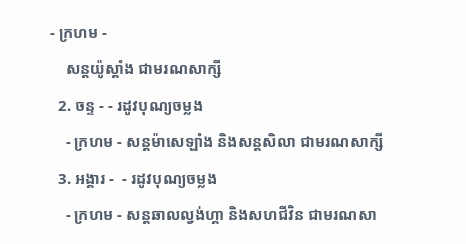- ក្រហម -
    សន្ដយ៉ូស្ដាំង ជាមរណសាក្សី
  2. ចន្ទ - - រដូវបុណ្យចម្លង
    - ក្រហម - សន្ដម៉ាសេឡាំង និងសន្ដសិលា ជាមរណសាក្សី
  3. អង្គារ -  - រដូវបុណ្យចម្លង
    - ក្រហម - សន្ដឆាលល្វង់ហ្គា និងសហជីវិន ជាមរណសា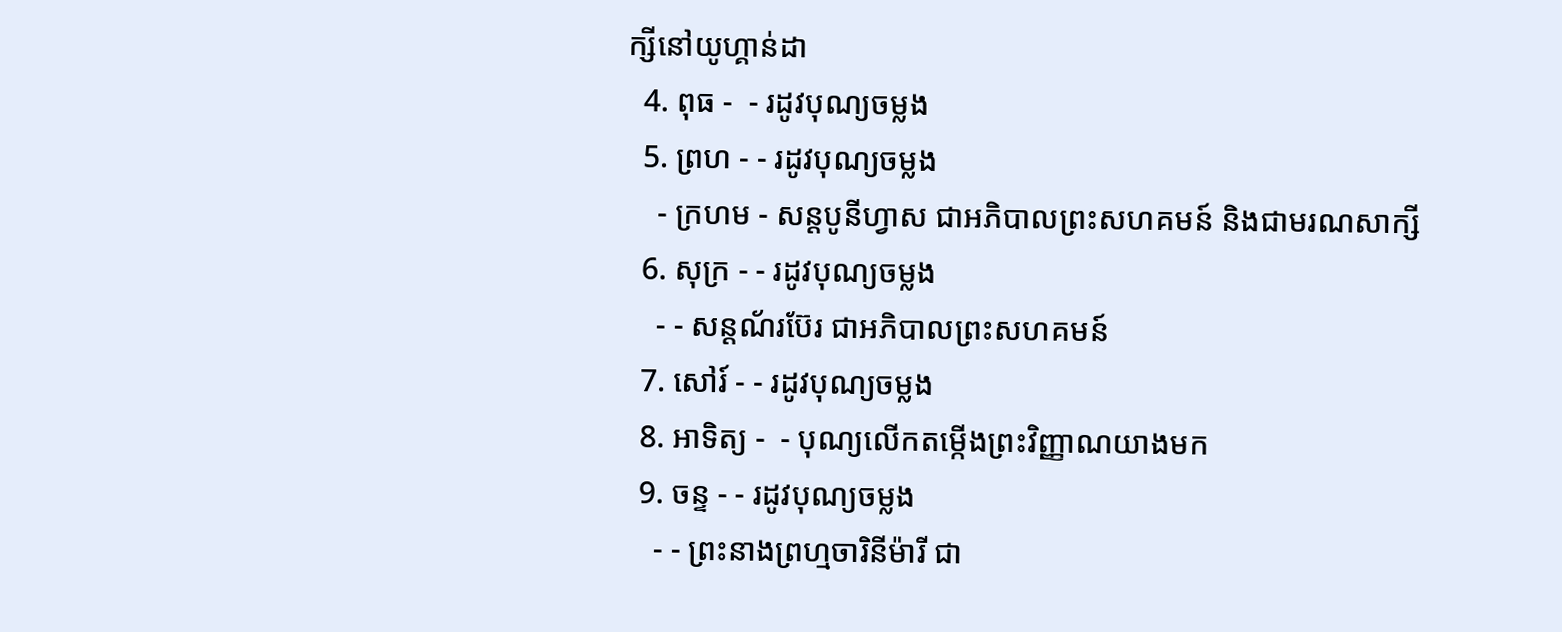ក្សីនៅយូហ្គាន់ដា
  4. ពុធ -  - រដូវបុណ្យចម្លង
  5. ព្រហ - - រដូវបុណ្យចម្លង
    - ក្រហម - សន្ដបូនីហ្វាស ជាអភិបាលព្រះសហគមន៍ និងជាមរណសាក្សី
  6. សុក្រ - - រដូវបុណ្យចម្លង
    - - សន្ដណ័រប៊ែរ ជាអភិបាលព្រះសហគមន៍
  7. សៅរ៍ - - រដូវបុណ្យចម្លង
  8. អាទិត្យ -  - បុណ្យលើកតម្កើងព្រះវិញ្ញាណយាងមក
  9. ចន្ទ - - រដូវបុណ្យចម្លង
    - - ព្រះនាងព្រហ្មចារិនីម៉ារី ជា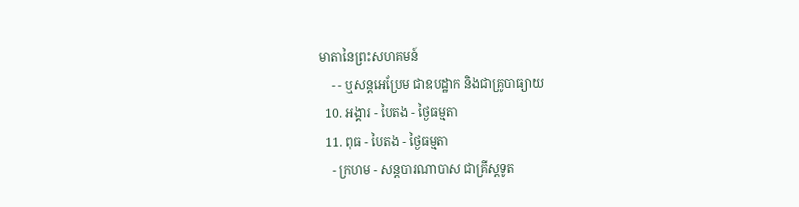មាតានៃព្រះសហគមន៍
    - - ឬសន្ដអេប្រែម ជាឧបដ្ឋាក និងជាគ្រូបាធ្យាយ
  10. អង្គារ - បៃតង - ថ្ងៃធម្មតា
  11. ពុធ - បៃតង - ថ្ងៃធម្មតា
    - ក្រហម - សន្ដបារណាបាស ជាគ្រីស្ដទូត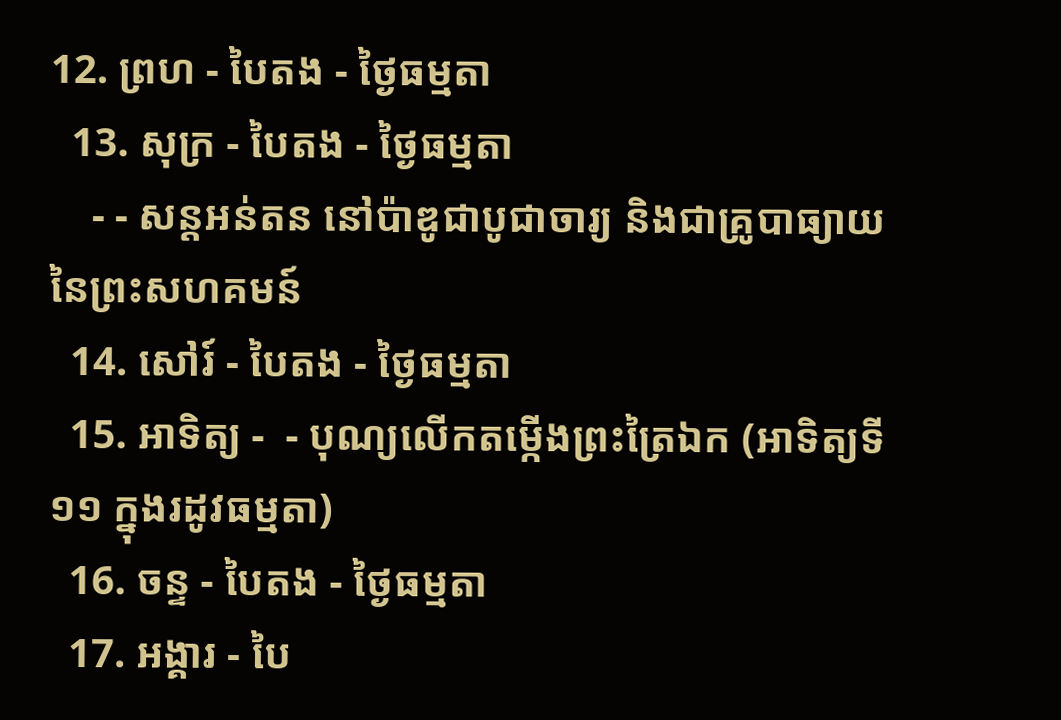12. ព្រហ - បៃតង - ថ្ងៃធម្មតា
  13. សុក្រ - បៃតង - ថ្ងៃធម្មតា
    - - សន្ដអន់តន នៅប៉ាឌូជាបូជាចារ្យ និងជាគ្រូបាធ្យាយនៃព្រះសហគមន៍
  14. សៅរ៍ - បៃតង - ថ្ងៃធម្មតា
  15. អាទិត្យ -  - បុណ្យលើកតម្កើងព្រះត្រៃឯក (អាទិត្យទី១១ ក្នុងរដូវធម្មតា)
  16. ចន្ទ - បៃតង - ថ្ងៃធម្មតា
  17. អង្គារ - បៃ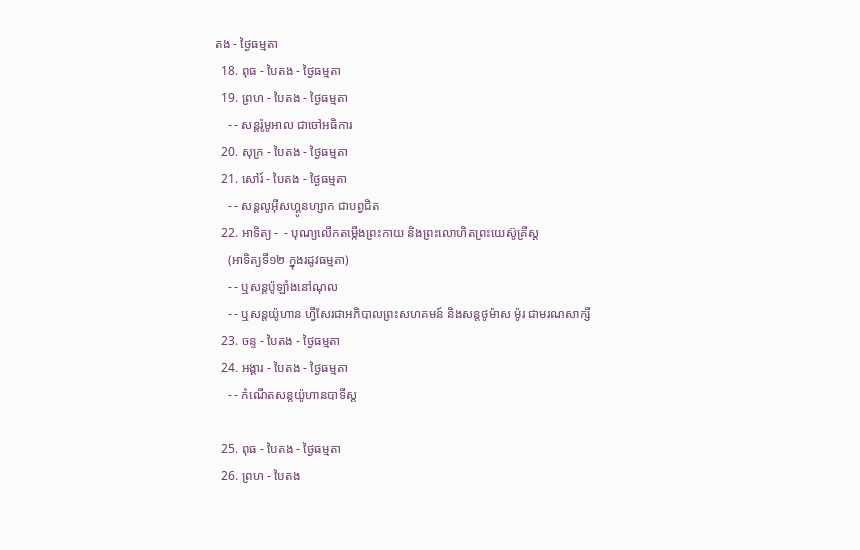តង - ថ្ងៃធម្មតា
  18. ពុធ - បៃតង - ថ្ងៃធម្មតា
  19. ព្រហ - បៃតង - ថ្ងៃធម្មតា
    - - សន្ដរ៉ូមូអាល ជាចៅអធិការ
  20. សុក្រ - បៃតង - ថ្ងៃធម្មតា
  21. សៅរ៍ - បៃតង - ថ្ងៃធម្មតា
    - - សន្ដលូអ៊ីសហ្គូនហ្សាក ជាបព្វជិត
  22. អាទិត្យ -  - បុណ្យលើកតម្កើងព្រះកាយ និងព្រះលោហិតព្រះយេស៊ូគ្រីស្ដ
    (អាទិត្យទី១២ ក្នុងរដូវធម្មតា)
    - - ឬសន្ដប៉ូឡាំងនៅណុល
    - - ឬសន្ដយ៉ូហាន ហ្វីសែរជាអភិបាលព្រះសហគមន៍ និងសន្ដថូម៉ាស ម៉ូរ ជាមរណសាក្សី
  23. ចន្ទ - បៃតង - ថ្ងៃធម្មតា
  24. អង្គារ - បៃតង - ថ្ងៃធម្មតា
    - - កំណើតសន្ដយ៉ូហានបាទីស្ដ

  25. ពុធ - បៃតង - ថ្ងៃធម្មតា
  26. ព្រហ - បៃតង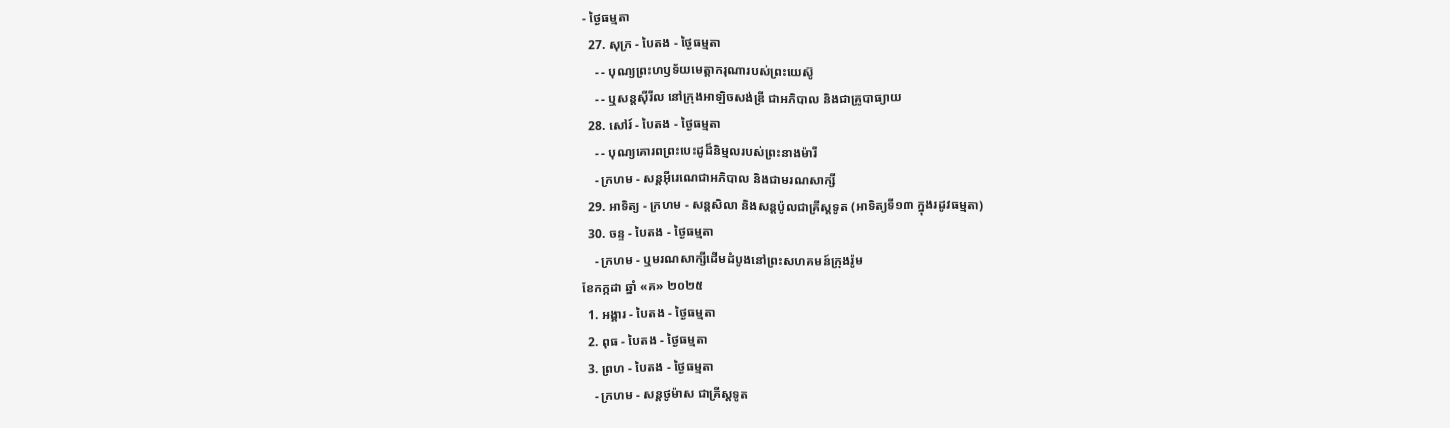- ថ្ងៃធម្មតា
  27. សុក្រ - បៃតង - ថ្ងៃធម្មតា
    - - បុណ្យព្រះហឫទ័យមេត្ដាករុណារបស់ព្រះយេស៊ូ
    - - ឬសន្ដស៊ីរីល នៅក្រុងអាឡិចសង់ឌ្រី ជាអភិបាល និងជាគ្រូបាធ្យាយ
  28. សៅរ៍ - បៃតង - ថ្ងៃធម្មតា
    - - បុណ្យគោរពព្រះបេះដូដ៏និម្មលរបស់ព្រះនាងម៉ារី
    - ក្រហម - សន្ដអ៊ីរេណេជាអភិបាល និងជាមរណសាក្សី
  29. អាទិត្យ - ក្រហម - សន្ដសិលា និងសន្ដប៉ូលជាគ្រីស្ដទូត (អាទិត្យទី១៣ ក្នុងរដូវធម្មតា)
  30. ចន្ទ - បៃតង - ថ្ងៃធម្មតា
    - ក្រហម - ឬមរណសាក្សីដើមដំបូងនៅព្រះសហគមន៍ក្រុងរ៉ូម
ខែកក្កដា ឆ្នាំ «គ» ២០២៥
  1. អង្គារ - បៃតង - ថ្ងៃធម្មតា
  2. ពុធ - បៃតង - ថ្ងៃធម្មតា
  3. ព្រហ - បៃតង - ថ្ងៃធម្មតា
    - ក្រហម - សន្ដថូម៉ាស ជាគ្រីស្ដទូត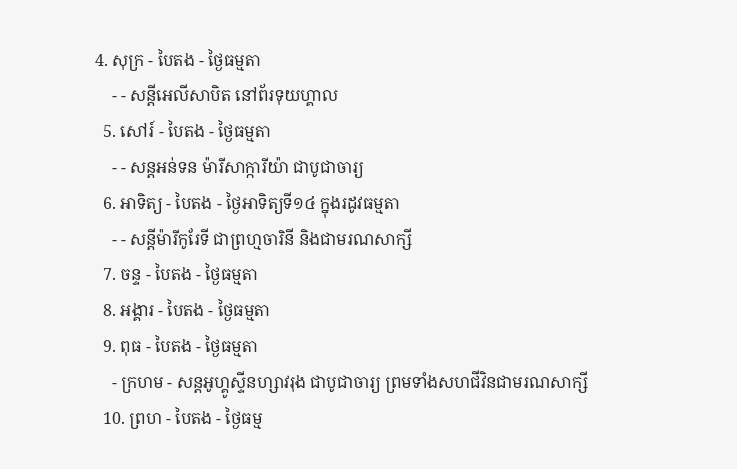4. សុក្រ - បៃតង - ថ្ងៃធម្មតា
    - - សន្ដីអេលីសាបិត នៅព័រទុយហ្គាល
  5. សៅរ៍ - បៃតង - ថ្ងៃធម្មតា
    - - សន្ដអន់ទន ម៉ារីសាក្ការីយ៉ា ជាបូជាចារ្យ
  6. អាទិត្យ - បៃតង - ថ្ងៃអាទិត្យទី១៤ ក្នុងរដូវធម្មតា
    - - សន្ដីម៉ារីកូរែទី ជាព្រហ្មចារិនី និងជាមរណសាក្សី
  7. ចន្ទ - បៃតង - ថ្ងៃធម្មតា
  8. អង្គារ - បៃតង - ថ្ងៃធម្មតា
  9. ពុធ - បៃតង - ថ្ងៃធម្មតា
    - ក្រហម - សន្ដអូហ្គូស្ទីនហ្សាវរុង ជាបូជាចារ្យ ព្រមទាំងសហជីវិនជាមរណសាក្សី
  10. ព្រហ - បៃតង - ថ្ងៃធម្ម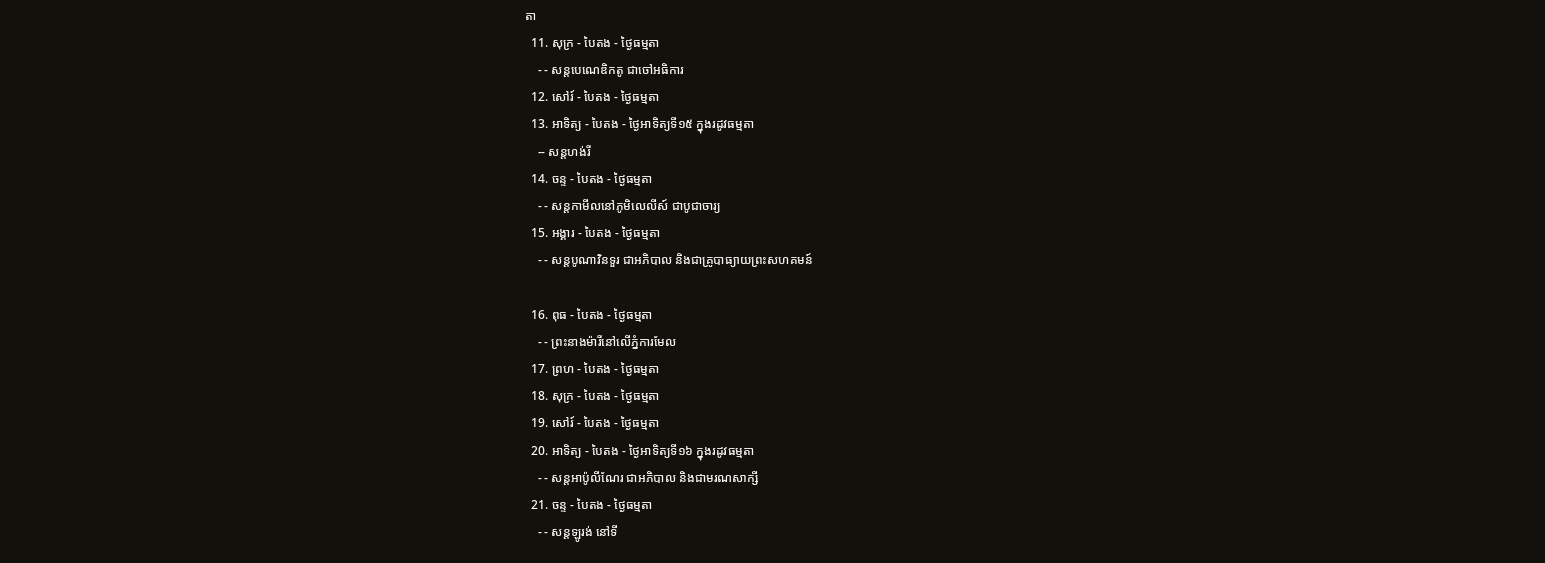តា
  11. សុក្រ - បៃតង - ថ្ងៃធម្មតា
    - - សន្ដបេណេឌិកតូ ជាចៅអធិការ
  12. សៅរ៍ - បៃតង - ថ្ងៃធម្មតា
  13. អាទិត្យ - បៃតង - ថ្ងៃអាទិត្យទី១៥ ក្នុងរដូវធម្មតា
    -- សន្ដហង់រី
  14. ចន្ទ - បៃតង - ថ្ងៃធម្មតា
    - - សន្ដកាមីលនៅភូមិលេលីស៍ ជាបូជាចារ្យ
  15. អង្គារ - បៃតង - ថ្ងៃធម្មតា
    - - សន្ដបូណាវិនទួរ ជាអភិបាល និងជាគ្រូបាធ្យាយព្រះសហគមន៍

  16. ពុធ - បៃតង - ថ្ងៃធម្មតា
    - - ព្រះនាងម៉ារីនៅលើភ្នំការមែល
  17. ព្រហ - បៃតង - ថ្ងៃធម្មតា
  18. សុក្រ - បៃតង - ថ្ងៃធម្មតា
  19. សៅរ៍ - បៃតង - ថ្ងៃធម្មតា
  20. អាទិត្យ - បៃតង - ថ្ងៃអាទិត្យទី១៦ ក្នុងរដូវធម្មតា
    - - សន្ដអាប៉ូលីណែរ ជាអភិបាល និងជាមរណសាក្សី
  21. ចន្ទ - បៃតង - ថ្ងៃធម្មតា
    - - សន្ដឡូរង់ នៅទី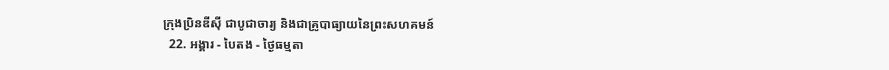ក្រុងប្រិនឌីស៊ី ជាបូជាចារ្យ និងជាគ្រូបាធ្យាយនៃព្រះសហគមន៍
  22. អង្គារ - បៃតង - ថ្ងៃធម្មតា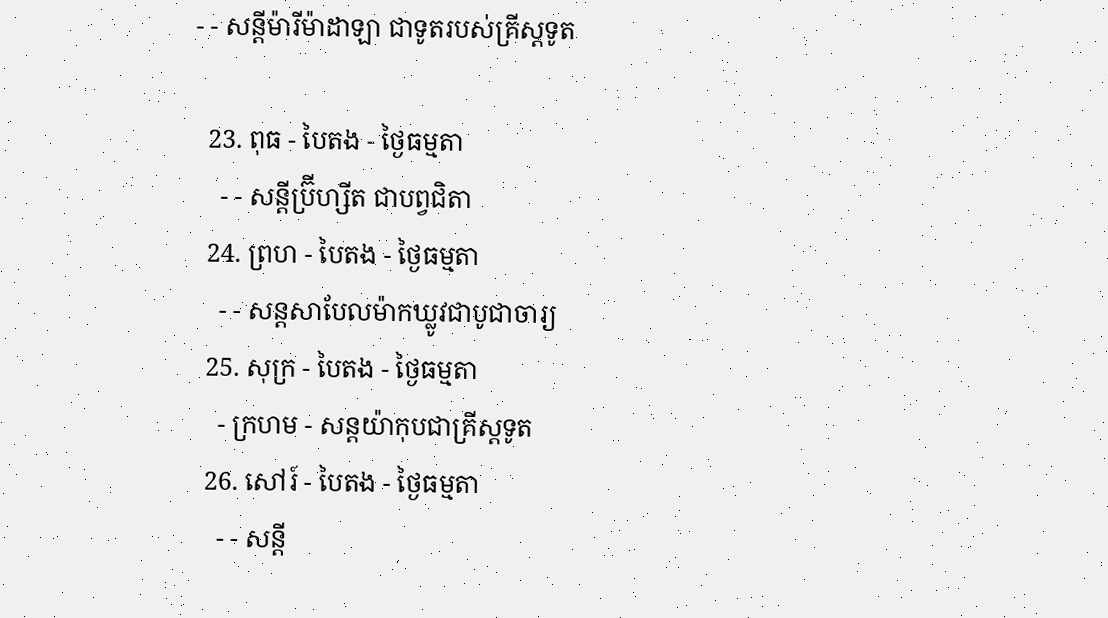- - សន្ដីម៉ារីម៉ាដាឡា ជាទូតរបស់គ្រីស្ដទូត

  23. ពុធ - បៃតង - ថ្ងៃធម្មតា
    - - សន្ដីប្រ៊ីហ្សីត ជាបព្វជិតា
  24. ព្រហ - បៃតង - ថ្ងៃធម្មតា
    - - សន្ដសាបែលម៉ាកឃ្លូវជាបូជាចារ្យ
  25. សុក្រ - បៃតង - ថ្ងៃធម្មតា
    - ក្រហម - សន្ដយ៉ាកុបជាគ្រីស្ដទូត
  26. សៅរ៍ - បៃតង - ថ្ងៃធម្មតា
    - - សន្ដី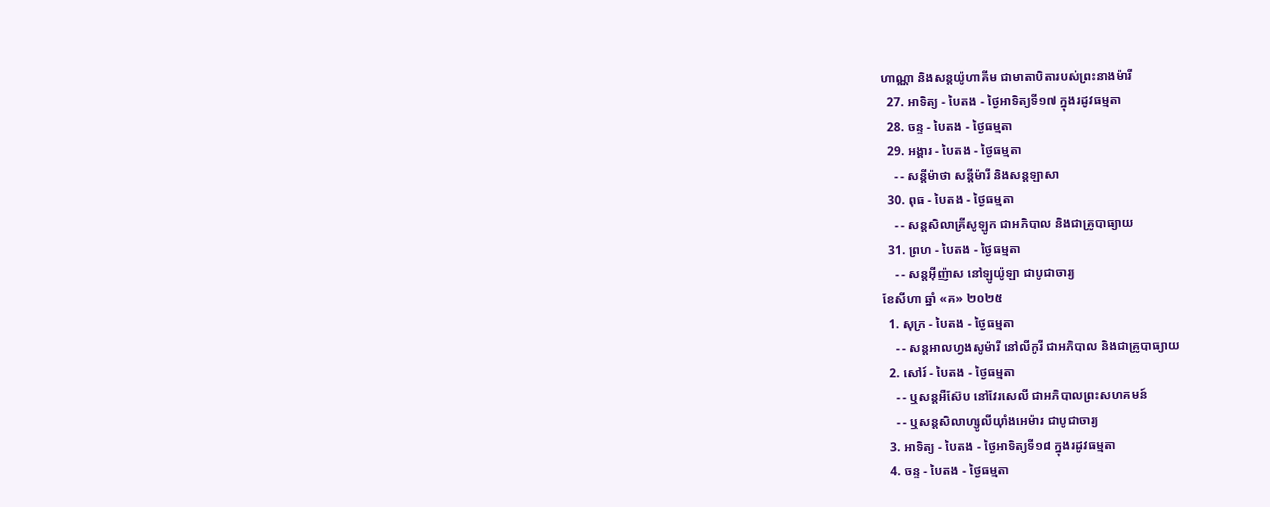ហាណ្ណា និងសន្ដយ៉ូហាគីម ជាមាតាបិតារបស់ព្រះនាងម៉ារី
  27. អាទិត្យ - បៃតង - ថ្ងៃអាទិត្យទី១៧ ក្នុងរដូវធម្មតា
  28. ចន្ទ - បៃតង - ថ្ងៃធម្មតា
  29. អង្គារ - បៃតង - ថ្ងៃធម្មតា
    - - សន្ដីម៉ាថា សន្ដីម៉ារី និងសន្ដឡាសា
  30. ពុធ - បៃតង - ថ្ងៃធម្មតា
    - - សន្ដសិលាគ្រីសូឡូក ជាអភិបាល និងជាគ្រូបាធ្យាយ
  31. ព្រហ - បៃតង - ថ្ងៃធម្មតា
    - - សន្ដអ៊ីញ៉ាស នៅឡូយ៉ូឡា ជាបូជាចារ្យ
ខែសីហា ឆ្នាំ «គ» ២០២៥
  1. សុក្រ - បៃតង - ថ្ងៃធម្មតា
    - - សន្ដអាលហ្វងសូម៉ារី នៅលីកូរី ជាអភិបាល និងជាគ្រូបាធ្យាយ
  2. សៅរ៍ - បៃតង - ថ្ងៃធម្មតា
    - - ឬសន្ដអឺស៊ែប នៅវែរសេលី ជាអភិបាលព្រះសហគមន៍
    - - ឬសន្ដសិលាហ្សូលីយ៉ាំងអេម៉ារ ជាបូជាចារ្យ
  3. អាទិត្យ - បៃតង - ថ្ងៃអាទិត្យទី១៨ ក្នុងរដូវធម្មតា
  4. ចន្ទ - បៃតង - ថ្ងៃធម្មតា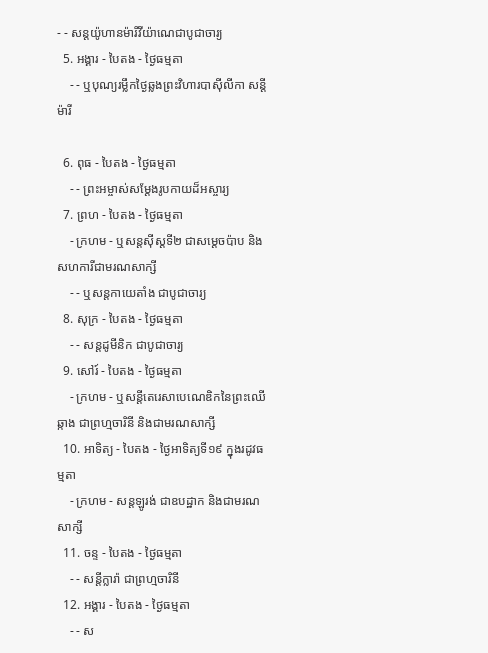- - សន្ដយ៉ូហានម៉ារីវីយ៉ាណេជាបូជាចារ្យ
  5. អង្គារ - បៃតង - ថ្ងៃធម្មតា
    - - ឬបុណ្យរម្លឹកថ្ងៃឆ្លងព្រះវិហារបាស៊ីលីកា សន្ដីម៉ារី

  6. ពុធ - បៃតង - ថ្ងៃធម្មតា
    - - ព្រះអម្ចាស់សម្ដែងរូបកាយដ៏អស្ចារ្យ
  7. ព្រហ - បៃតង - ថ្ងៃធម្មតា
    - ក្រហម - ឬសន្ដស៊ីស្ដទី២ ជាសម្ដេចប៉ាប និងសហការីជាមរណសាក្សី
    - - ឬសន្ដកាយេតាំង ជាបូជាចារ្យ
  8. សុក្រ - បៃតង - ថ្ងៃធម្មតា
    - - សន្ដដូមីនិក ជាបូជាចារ្យ
  9. សៅរ៍ - បៃតង - ថ្ងៃធម្មតា
    - ក្រហម - ឬសន្ដីតេរេសាបេណេឌិកនៃព្រះឈើឆ្កាង ជាព្រហ្មចារិនី និងជាមរណសាក្សី
  10. អាទិត្យ - បៃតង - ថ្ងៃអាទិត្យទី១៩ ក្នុងរដូវធម្មតា
    - ក្រហម - សន្ដឡូរង់ ជាឧបដ្ឋាក និងជាមរណសាក្សី
  11. ចន្ទ - បៃតង - ថ្ងៃធម្មតា
    - - សន្ដីក្លារ៉ា ជាព្រហ្មចារិនី
  12. អង្គារ - បៃតង - ថ្ងៃធម្មតា
    - - ស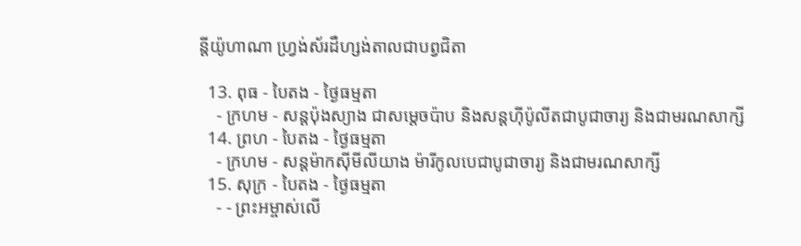ន្ដីយ៉ូហាណា ហ្វ្រង់ស័រដឺហ្សង់តាលជាបព្វជិតា

  13. ពុធ - បៃតង - ថ្ងៃធម្មតា
    - ក្រហម - សន្ដប៉ុងស្យាង ជាសម្ដេចប៉ាប និងសន្ដហ៊ីប៉ូលីតជាបូជាចារ្យ និងជាមរណសាក្សី
  14. ព្រហ - បៃតង - ថ្ងៃធម្មតា
    - ក្រហម - សន្ដម៉ាកស៊ីមីលីយាង ម៉ារីកូលបេជាបូជាចារ្យ និងជាមរណសាក្សី
  15. សុក្រ - បៃតង - ថ្ងៃធម្មតា
    - - ព្រះអម្ចាស់លើ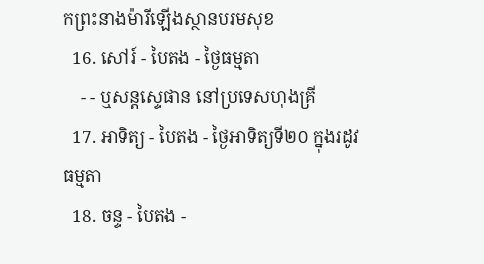កព្រះនាងម៉ារីឡើងស្ថានបរមសុខ
  16. សៅរ៍ - បៃតង - ថ្ងៃធម្មតា
    - - ឬសន្ដស្ទេផាន នៅប្រទេសហុងគ្រី
  17. អាទិត្យ - បៃតង - ថ្ងៃអាទិត្យទី២០ ក្នុងរដូវធម្មតា
  18. ចន្ទ - បៃតង -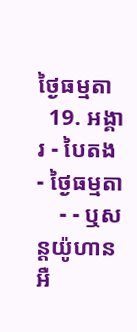ថ្ងៃធម្មតា
  19. អង្គារ - បៃតង - ថ្ងៃធម្មតា
    - - ឬសន្ដយ៉ូហានអឺ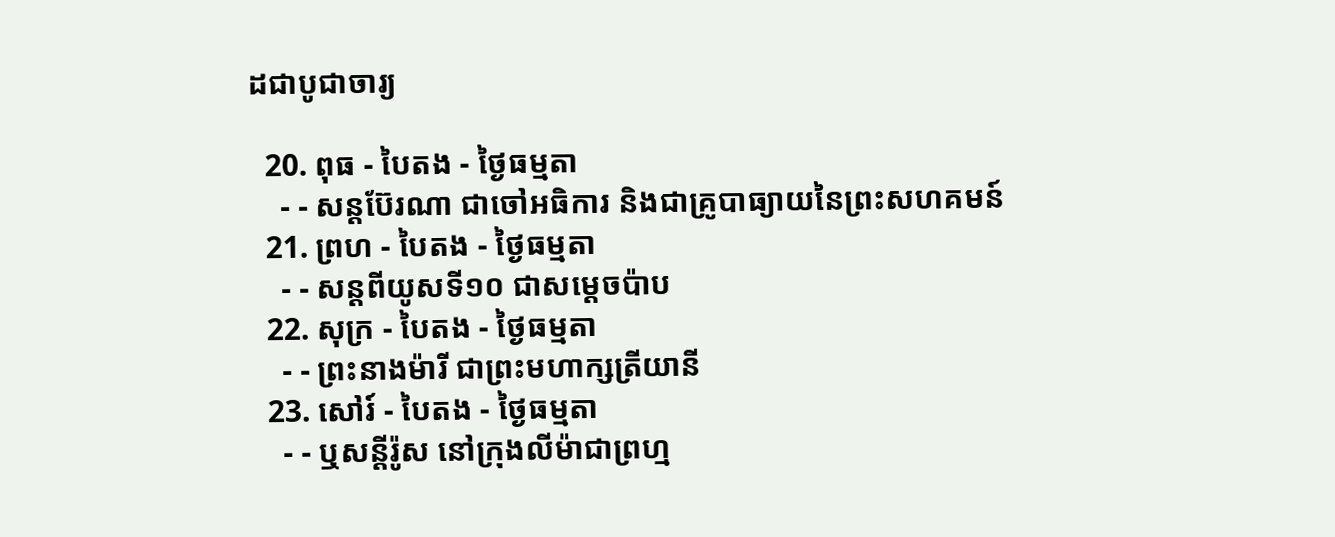ដជាបូជាចារ្យ

  20. ពុធ - បៃតង - ថ្ងៃធម្មតា
    - - សន្ដប៊ែរណា ជាចៅអធិការ និងជាគ្រូបាធ្យាយនៃព្រះសហគមន៍
  21. ព្រហ - បៃតង - ថ្ងៃធម្មតា
    - - សន្ដពីយូសទី១០ ជាសម្ដេចប៉ាប
  22. សុក្រ - បៃតង - ថ្ងៃធម្មតា
    - - ព្រះនាងម៉ារី ជាព្រះមហាក្សត្រីយានី
  23. សៅរ៍ - បៃតង - ថ្ងៃធម្មតា
    - - ឬសន្ដីរ៉ូស នៅក្រុងលីម៉ាជាព្រហ្ម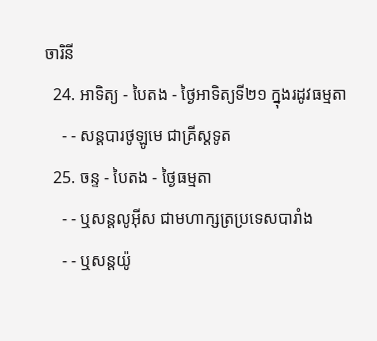ចារិនី
  24. អាទិត្យ - បៃតង - ថ្ងៃអាទិត្យទី២១ ក្នុងរដូវធម្មតា
    - - សន្ដបារថូឡូមេ ជាគ្រីស្ដទូត
  25. ចន្ទ - បៃតង - ថ្ងៃធម្មតា
    - - ឬសន្ដលូអ៊ីស ជាមហាក្សត្រប្រទេសបារាំង
    - - ឬសន្ដយ៉ូ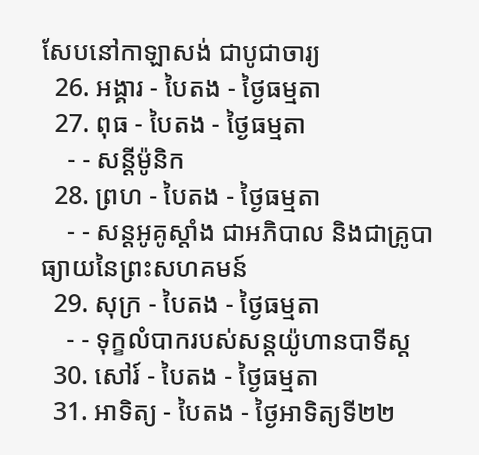សែបនៅកាឡាសង់ ជាបូជាចារ្យ
  26. អង្គារ - បៃតង - ថ្ងៃធម្មតា
  27. ពុធ - បៃតង - ថ្ងៃធម្មតា
    - - សន្ដីម៉ូនិក
  28. ព្រហ - បៃតង - ថ្ងៃធម្មតា
    - - សន្ដអូគូស្ដាំង ជាអភិបាល និងជាគ្រូបាធ្យាយនៃព្រះសហគមន៍
  29. សុក្រ - បៃតង - ថ្ងៃធម្មតា
    - - ទុក្ខលំបាករបស់សន្ដយ៉ូហានបាទីស្ដ
  30. សៅរ៍ - បៃតង - ថ្ងៃធម្មតា
  31. អាទិត្យ - បៃតង - ថ្ងៃអាទិត្យទី២២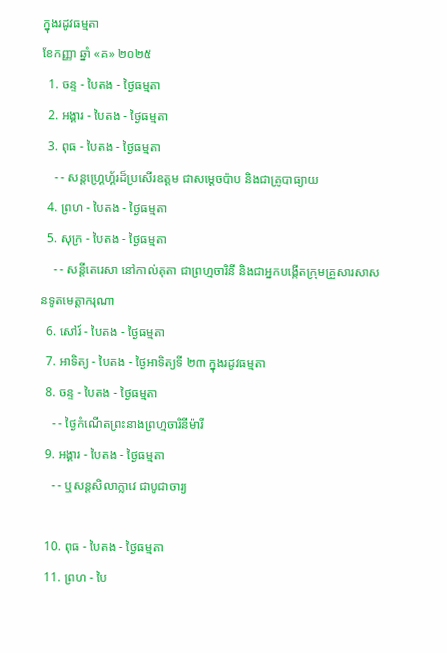ក្នុងរដូវធម្មតា
ខែកញ្ញា ឆ្នាំ «គ» ២០២៥
  1. ចន្ទ - បៃតង - ថ្ងៃធម្មតា
  2. អង្គារ - បៃតង - ថ្ងៃធម្មតា
  3. ពុធ - បៃតង - ថ្ងៃធម្មតា
    - - សន្ដហ្គ្រេហ្គ័រដ៏ប្រសើរឧត្ដម ជាសម្ដេចប៉ាប និងជាគ្រូបាធ្យាយ
  4. ព្រហ - បៃតង - ថ្ងៃធម្មតា
  5. សុក្រ - បៃតង - ថ្ងៃធម្មតា
    - - សន្ដីតេរេសា នៅកាល់គុតា ជាព្រហ្មចារិនី និងជាអ្នកបង្កើតក្រុមគ្រួសារសាសនទូតមេត្ដាករុណា
  6. សៅរ៍ - បៃតង - ថ្ងៃធម្មតា
  7. អាទិត្យ - បៃតង - ថ្ងៃអាទិត្យទី ២៣ ក្នុងរដូវធម្មតា
  8. ចន្ទ - បៃតង - ថ្ងៃធម្មតា
    - - ថ្ងៃកំណើតព្រះនាងព្រហ្មចារិនីម៉ារី
  9. អង្គារ - បៃតង - ថ្ងៃធម្មតា
    - - ឬសន្ដសិលាក្លាវេ ជាបូជាចារ្យ

  10. ពុធ - បៃតង - ថ្ងៃធម្មតា
  11. ព្រហ - បៃ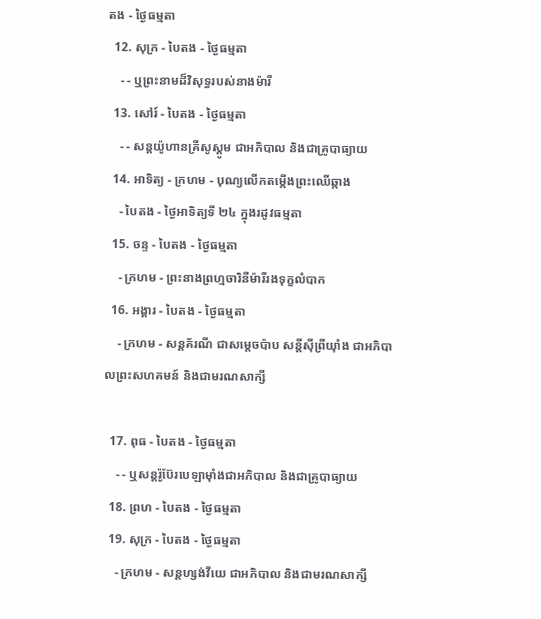តង - ថ្ងៃធម្មតា
  12. សុក្រ - បៃតង - ថ្ងៃធម្មតា
    - - ឬព្រះនាមដ៏វិសុទ្ធរបស់នាងម៉ារី
  13. សៅរ៍ - បៃតង - ថ្ងៃធម្មតា
    - - សន្ដយ៉ូហានគ្រីសូស្ដូម ជាអភិបាល និងជាគ្រូបាធ្យាយ
  14. អាទិត្យ - ក្រហម - បុណ្យលើកតម្កើងព្រះឈើឆ្កាង
    - បៃតង - ថ្ងៃអាទិត្យទី ២៤ ក្នុងរដូវធម្មតា
  15. ចន្ទ - បៃតង - ថ្ងៃធម្មតា
    - ក្រហម - ព្រះនាងព្រហ្មចារិនីម៉ារីរងទុក្ខលំបាក
  16. អង្គារ - បៃតង - ថ្ងៃធម្មតា
    - ក្រហម - សន្ដគ័រណី ជាសម្ដេចប៉ាប សន្ដីស៊ីព្រីយ៉ាំង ជាអភិបាលព្រះសហគមន៍ និងជាមរណសាក្សី

  17. ពុធ - បៃតង - ថ្ងៃធម្មតា
    - - ឬសន្ដរ៉ូប៊ែរបេឡាម៉ាំងជាអភិបាល និងជាគ្រូបាធ្យាយ
  18. ព្រហ - បៃតង - ថ្ងៃធម្មតា
  19. សុក្រ - បៃតង - ថ្ងៃធម្មតា
    - ក្រហម - សន្ដហ្សង់វីយេ ជាអភិបាល និងជាមរណសាក្សី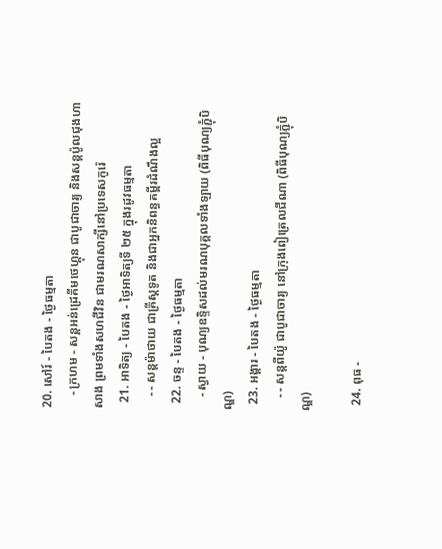20. សៅរ៍ - បៃតង - ថ្ងៃធម្មតា
    - ក្រហម - សន្ដអន់ដ្រេគីមថេហ្គុន ជាបូជាចារ្យ និងសន្ដប៉ូលជុងហាសាង ព្រមទាំងសហជីវិន ជាមរណសាក្សីនៅប្រទេសកូរ៉េ
  21. អាទិត្យ - បៃតង - ថ្ងៃអាទិត្យទី ២៥ ក្នុងរដូវធម្មតា
    - - សន្ដម៉ាថាយ ជាគ្រីស្ដទូត និងជាអ្នកនិពន្ធគម្ពីរដំណឹងល្អ
  22. ចន្ទ - បៃតង - ថ្ងៃធម្មតា
    - ស្វាយ - បុណ្យឧទ្ទិសដល់មរណបុគ្គលទាំងឡាយ (ពិធីបុណ្យភ្ជុំបិណ្ឌ)
  23. អង្គារ - បៃតង - ថ្ងៃធម្មតា
    - - សន្ដពីយ៉ូ ជាបូជាចារ្យ នៅក្រុងពៀត្រេលជីណា (ពិធីបុណ្យភ្ជុំបិណ្ឌ)

  24. ពុធ -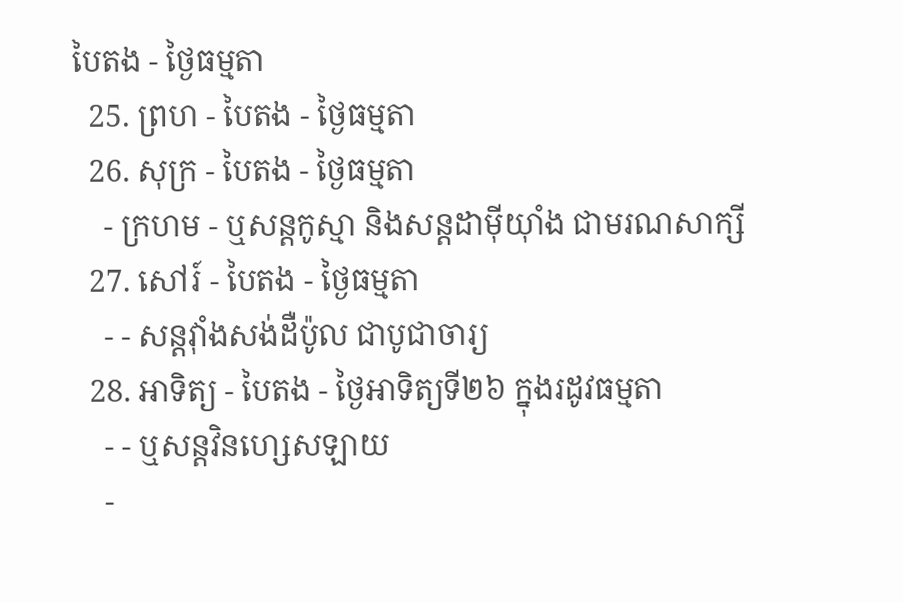បៃតង - ថ្ងៃធម្មតា
  25. ព្រហ - បៃតង - ថ្ងៃធម្មតា
  26. សុក្រ - បៃតង - ថ្ងៃធម្មតា
    - ក្រហម - ឬសន្ដកូស្មា និងសន្ដដាម៉ីយ៉ាំង ជាមរណសាក្សី
  27. សៅរ៍ - បៃតង - ថ្ងៃធម្មតា
    - - សន្ដវ៉ាំងសង់ដឺប៉ូល ជាបូជាចារ្យ
  28. អាទិត្យ - បៃតង - ថ្ងៃអាទិត្យទី២៦ ក្នុងរដូវធម្មតា
    - - ឬសន្ដវិនហ្សេសឡាយ
    -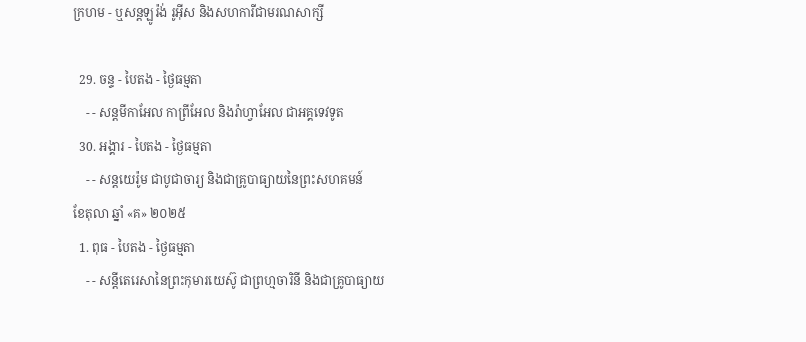ក្រហម - ឬសន្ដឡូរ៉ង់ រូអ៊ីស និងសហការីជាមរណសាក្សី

  29. ចន្ទ - បៃតង - ថ្ងៃធម្មតា
    - - សន្ដមីកាអែល កាព្រីអែល និងរ៉ាហ្វាអែល ជាអគ្គទេវទូត
  30. អង្គារ - បៃតង - ថ្ងៃធម្មតា
    - - សន្ដយេរ៉ូម ជាបូជាចារ្យ និងជាគ្រូបាធ្យាយនៃព្រះសហគមន៍
ខែតុលា ឆ្នាំ «គ» ២០២៥
  1. ពុធ - បៃតង - ថ្ងៃធម្មតា
    - - សន្ដីតេរេសានៃព្រះកុមារយេស៊ូ ជាព្រហ្មចារិនី និងជាគ្រូបាធ្យាយ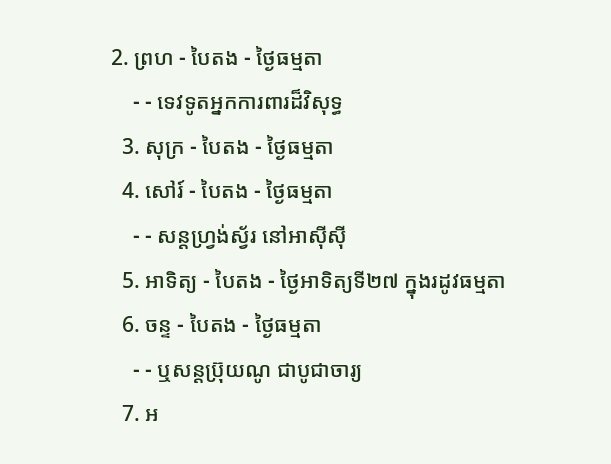2. ព្រហ - បៃតង - ថ្ងៃធម្មតា
    - - ទេវទូតអ្នកការពារដ៏វិសុទ្ធ
  3. សុក្រ - បៃតង - ថ្ងៃធម្មតា
  4. សៅរ៍ - បៃតង - ថ្ងៃធម្មតា
    - - សន្ដហ្វ្រង់ស្វ័រ នៅអាស៊ីស៊ី
  5. អាទិត្យ - បៃតង - ថ្ងៃអាទិត្យទី២៧ ក្នុងរដូវធម្មតា
  6. ចន្ទ - បៃតង - ថ្ងៃធម្មតា
    - - ឬសន្ដប្រ៊ុយណូ ជាបូជាចារ្យ
  7. អ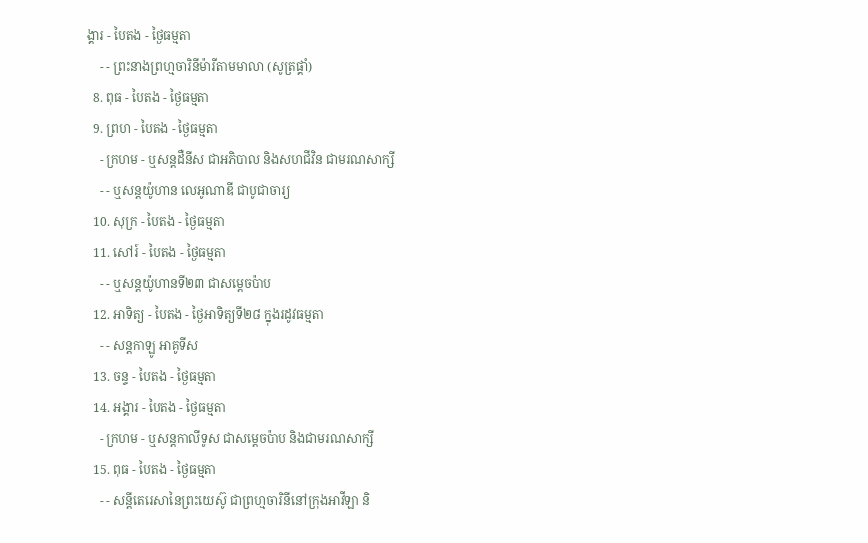ង្គារ - បៃតង - ថ្ងៃធម្មតា
    - - ព្រះនាងព្រហ្មចារិនីម៉ារីតាមមាលា (សូត្រផ្គាំ)
  8. ពុធ - បៃតង - ថ្ងៃធម្មតា
  9. ព្រហ - បៃតង - ថ្ងៃធម្មតា
    - ក្រហម - ឬសន្ដដឺនីស ជាអភិបាល និងសហជីវិន ជាមរណសាក្សី
    - - ឬសន្ដយ៉ូហាន លេអូណាឌី ជាបូជាចារ្យ
  10. សុក្រ - បៃតង - ថ្ងៃធម្មតា
  11. សៅរ៍ - បៃតង - ថ្ងៃធម្មតា
    - - ឬសន្ដយ៉ូហានទី២៣ ជាសម្ដេចប៉ាប
  12. អាទិត្យ - បៃតង - ថ្ងៃអាទិត្យទី២៨ ក្នុងរដូវធម្មតា
    - - សន្ដកាឡូ អាគូទីស
  13. ចន្ទ - បៃតង - ថ្ងៃធម្មតា
  14. អង្គារ - បៃតង - ថ្ងៃធម្មតា
    - ក្រហម - ឬសន្ដកាលីទូស ជាសម្ដេចប៉ាប និងជាមរណសាក្សី
  15. ពុធ - បៃតង - ថ្ងៃធម្មតា
    - - សន្ដីតេរេសានៃព្រះយេស៊ូ ជាព្រហ្មចារិនីនៅក្រុងអាវីឡា និ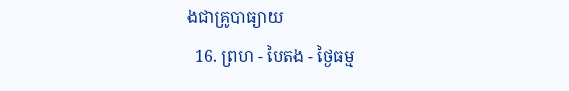ងជាគ្រូបាធ្យាយ
  16. ព្រហ - បៃតង - ថ្ងៃធម្ម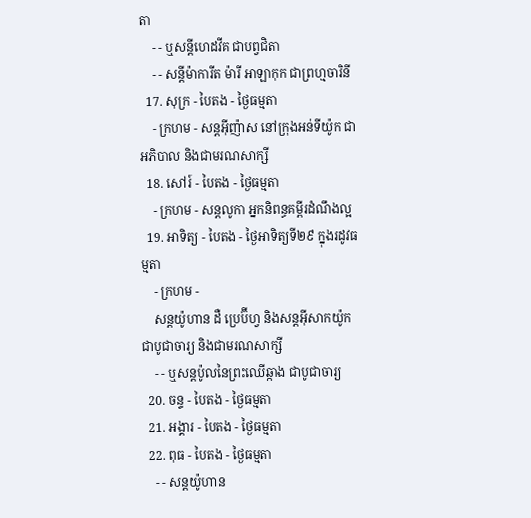តា
    - - ឬសន្ដីហេដវីគ ជាបព្វជិតា
    - - សន្ដីម៉ាការីត ម៉ារី អាឡាកុក ជាព្រហ្មចារិនី
  17. សុក្រ - បៃតង - ថ្ងៃធម្មតា
    - ក្រហម - សន្ដអ៊ីញ៉ាស នៅក្រុងអន់ទីយ៉ូក ជាអភិបាល និងជាមរណសាក្សី
  18. សៅរ៍ - បៃតង - ថ្ងៃធម្មតា
    - ក្រហម - សន្ដលូកា អ្នកនិពន្ធគម្ពីរដំណឹងល្អ
  19. អាទិត្យ - បៃតង - ថ្ងៃអាទិត្យទី២៩ ក្នុងរដូវធម្មតា
    - ក្រហម -
    សន្ដយ៉ូហាន ដឺ ប្រេប៊ីហ្វ និងសន្ដអ៊ីសាកយ៉ូក ជាបូជាចារ្យ និងជាមរណសាក្សី
    - - ឬសន្ដប៉ូលនៃព្រះឈើឆ្កាង ជាបូជាចារ្យ
  20. ចន្ទ - បៃតង - ថ្ងៃធម្មតា
  21. អង្គារ - បៃតង - ថ្ងៃធម្មតា
  22. ពុធ - បៃតង - ថ្ងៃធម្មតា
    - - សន្ដយ៉ូហាន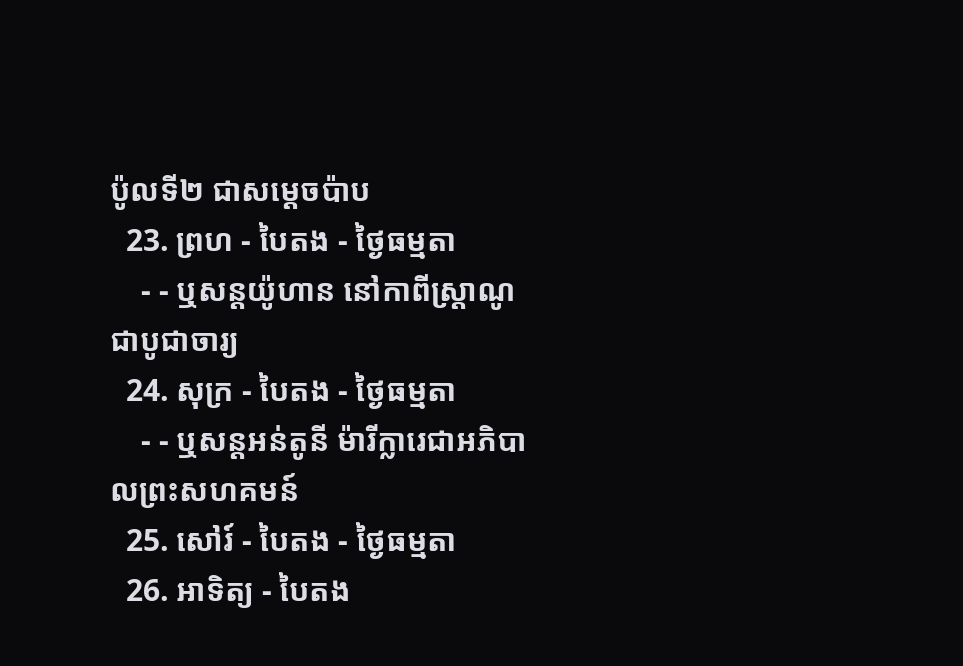ប៉ូលទី២ ជាសម្ដេចប៉ាប
  23. ព្រហ - បៃតង - ថ្ងៃធម្មតា
    - - ឬសន្ដយ៉ូហាន នៅកាពីស្រ្ដាណូ ជាបូជាចារ្យ
  24. សុក្រ - បៃតង - ថ្ងៃធម្មតា
    - - ឬសន្ដអន់តូនី ម៉ារីក្លារេជាអភិបាលព្រះសហគមន៍
  25. សៅរ៍ - បៃតង - ថ្ងៃធម្មតា
  26. អាទិត្យ - បៃតង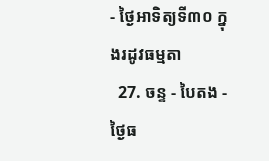- ថ្ងៃអាទិត្យទី៣០ ក្នុងរដូវធម្មតា
  27. ចន្ទ - បៃតង - ថ្ងៃធ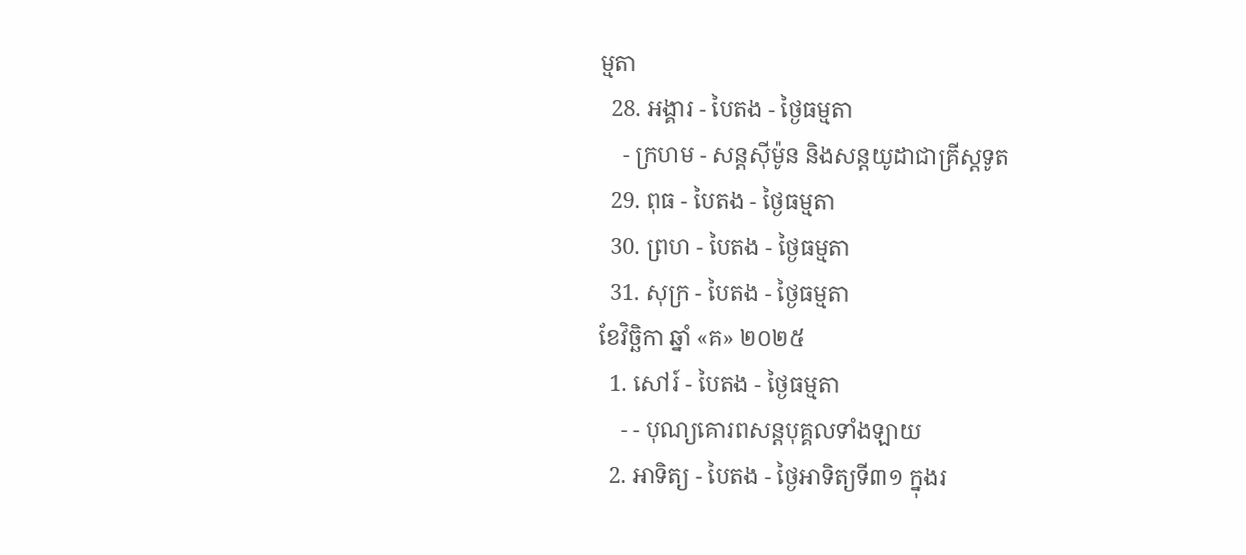ម្មតា
  28. អង្គារ - បៃតង - ថ្ងៃធម្មតា
    - ក្រហម - សន្ដស៊ីម៉ូន និងសន្ដយូដាជាគ្រីស្ដទូត
  29. ពុធ - បៃតង - ថ្ងៃធម្មតា
  30. ព្រហ - បៃតង - ថ្ងៃធម្មតា
  31. សុក្រ - បៃតង - ថ្ងៃធម្មតា
ខែវិច្ឆិកា ឆ្នាំ «គ» ២០២៥
  1. សៅរ៍ - បៃតង - ថ្ងៃធម្មតា
    - - បុណ្យគោរពសន្ដបុគ្គលទាំងឡាយ
  2. អាទិត្យ - បៃតង - ថ្ងៃអាទិត្យទី៣១ ក្នុងរ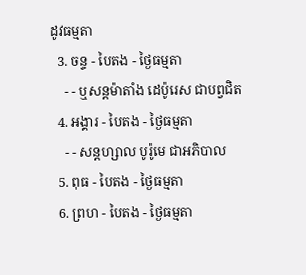ដូវធម្មតា
  3. ចន្ទ - បៃតង - ថ្ងៃធម្មតា
    - - ឬសន្ដម៉ាតាំង ដេប៉ូរេស ជាបព្វជិត
  4. អង្គារ - បៃតង - ថ្ងៃធម្មតា
    - - សន្ដហ្សាល បូរ៉ូមេ ជាអភិបាល
  5. ពុធ - បៃតង - ថ្ងៃធម្មតា
  6. ព្រហ - បៃតង - ថ្ងៃធម្មតា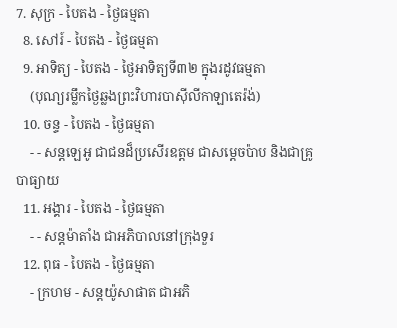7. សុក្រ - បៃតង - ថ្ងៃធម្មតា
  8. សៅរ៍ - បៃតង - ថ្ងៃធម្មតា
  9. អាទិត្យ - បៃតង - ថ្ងៃអាទិត្យទី៣២ ក្នុងរដូវធម្មតា
    (បុណ្យរម្លឹកថ្ងៃឆ្លងព្រះវិហារបាស៊ីលីកាឡាតេរ៉ង់)
  10. ចន្ទ - បៃតង - ថ្ងៃធម្មតា
    - - សន្ដឡេអូ ជាជនដ៏ប្រសើរឧត្ដម ជាសម្ដេចប៉ាប និងជាគ្រូបាធ្យាយ
  11. អង្គារ - បៃតង - ថ្ងៃធម្មតា
    - - សន្ដម៉ាតាំង ជាអភិបាលនៅក្រុងទួរ
  12. ពុធ - បៃតង - ថ្ងៃធម្មតា
    - ក្រហម - សន្ដយ៉ូសាផាត ជាអភិ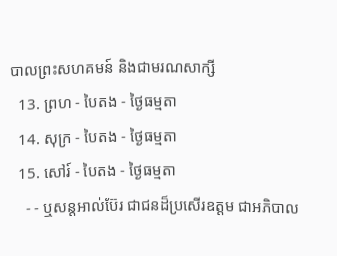បាលព្រះសហគមន៍ និងជាមរណសាក្សី
  13. ព្រហ - បៃតង - ថ្ងៃធម្មតា
  14. សុក្រ - បៃតង - ថ្ងៃធម្មតា
  15. សៅរ៍ - បៃតង - ថ្ងៃធម្មតា
    - - ឬសន្ដអាល់ប៊ែរ ជាជនដ៏ប្រសើរឧត្ដម ជាអភិបាល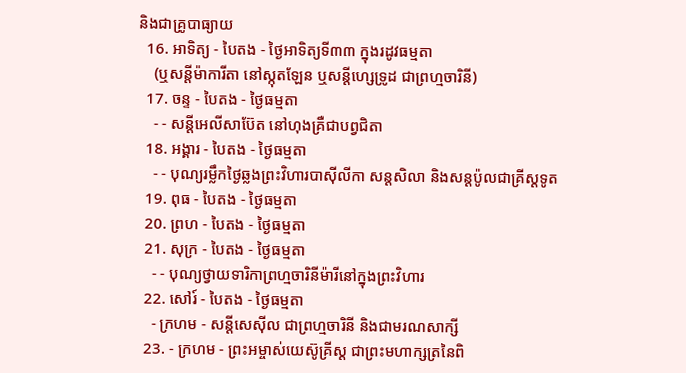និងជាគ្រូបាធ្យាយ
  16. អាទិត្យ - បៃតង - ថ្ងៃអាទិត្យទី៣៣ ក្នុងរដូវធម្មតា
    (ឬសន្ដីម៉ាការីតា នៅស្កុតឡែន ឬសន្ដីហ្សេទ្រូដ ជាព្រហ្មចារិនី)
  17. ចន្ទ - បៃតង - ថ្ងៃធម្មតា
    - - សន្ដីអេលីសាប៊ែត នៅហុងគ្រឺជាបព្វជិតា
  18. អង្គារ - បៃតង - ថ្ងៃធម្មតា
    - - បុណ្យរម្លឹកថ្ងៃឆ្លងព្រះវិហារបាស៊ីលីកា សន្ដសិលា និងសន្ដប៉ូលជាគ្រីស្ដទូត
  19. ពុធ - បៃតង - ថ្ងៃធម្មតា
  20. ព្រហ - បៃតង - ថ្ងៃធម្មតា
  21. សុក្រ - បៃតង - ថ្ងៃធម្មតា
    - - បុណ្យថ្វាយទារិកាព្រហ្មចារិនីម៉ារីនៅក្នុងព្រះវិហារ
  22. សៅរ៍ - បៃតង - ថ្ងៃធម្មតា
    - ក្រហម - សន្ដីសេស៊ីល ជាព្រហ្មចារិនី និងជាមរណសាក្សី
  23. - ក្រហម - ព្រះអម្ចាស់យេស៊ូគ្រីស្ដ ជាព្រះមហាក្សត្រនៃពិ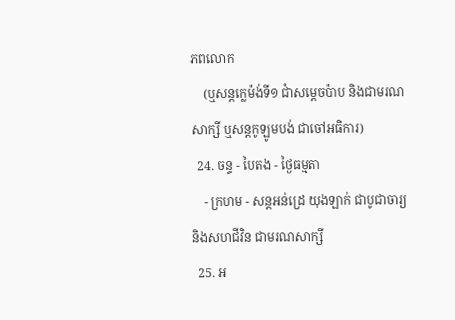ភពលោក
    (ឬសន្ដក្លេម៉ង់ទី១ ជាំសម្ដេចប៉ាប និងជាមរណសាក្សី ឬសន្ដកូឡូមបង់ ជាចៅអធិការ)
  24. ចន្ទ - បៃតង - ថ្ងៃធម្មតា
    - ក្រហម - សន្ដអន់ដ្រេ យុងឡាក់ ជាបូជាចារ្យ និងសហជីវិន ជាមរណសាក្សី
  25. អ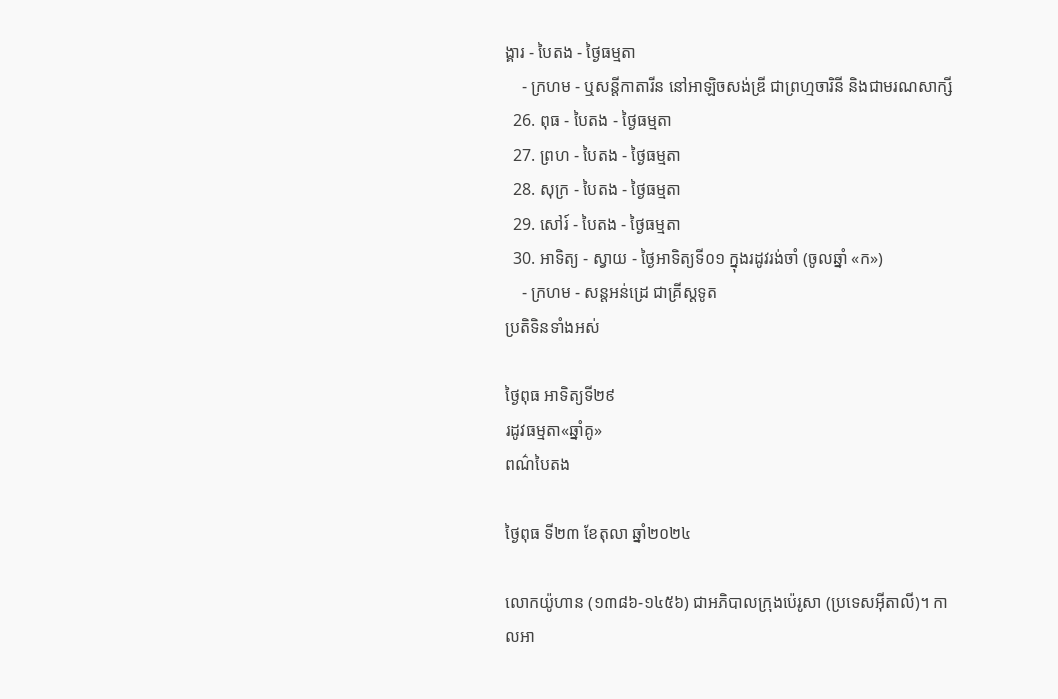ង្គារ - បៃតង - ថ្ងៃធម្មតា
    - ក្រហម - ឬសន្ដីកាតារីន នៅអាឡិចសង់ឌ្រី ជាព្រហ្មចារិនី និងជាមរណសាក្សី
  26. ពុធ - បៃតង - ថ្ងៃធម្មតា
  27. ព្រហ - បៃតង - ថ្ងៃធម្មតា
  28. សុក្រ - បៃតង - ថ្ងៃធម្មតា
  29. សៅរ៍ - បៃតង - ថ្ងៃធម្មតា
  30. អាទិត្យ - ស្វាយ - ថ្ងៃអាទិត្យទី០១ ក្នុងរដូវរង់ចាំ (ចូលឆ្នាំ «ក»)
    - ក្រហម - សន្ដអន់ដ្រេ ជាគ្រីស្ដទូត
ប្រតិទិនទាំងអស់

ថ្ងៃពុធ អាទិត្យទី២៩
រដូវធម្មតា«ឆ្នាំគូ»
ពណ៌បៃតង

ថ្ងៃពុធ ទី២៣ ខែតុលា ឆ្នាំ២០២៤

លោកយ៉ូហាន (១៣៨៦-១៤៥៦) ជាអភិបាលក្រុងប៉េរូសា (ប្រទេសអ៊ីតាលី)។ កាលអា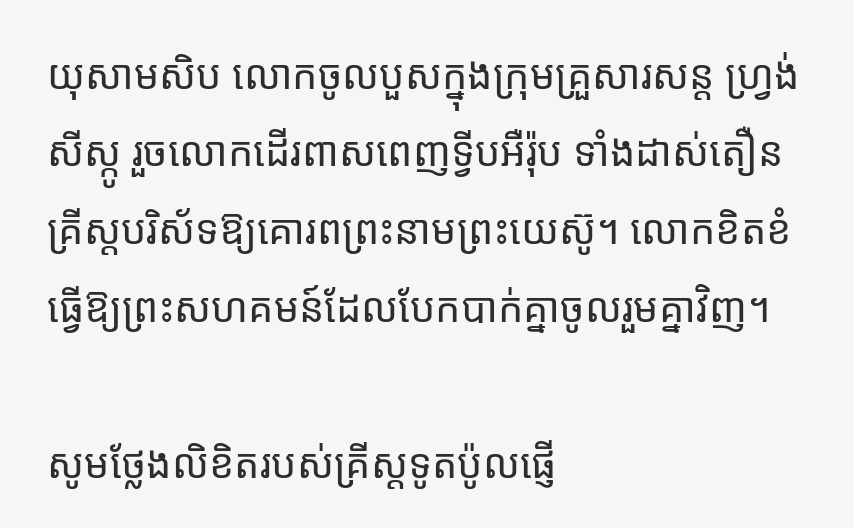យុសាមសិប លោកចូលបួសក្នុងក្រុមគ្រួសារសន្ត ហ្វ្រង់សីស្កូ រួចលោកដើរពាសពេញទ្វីបអឺរ៉ុប ទាំងដាស់តឿនគ្រីស្តបរិស័ទឱ្យគោរពព្រះនាមព្រះយេស៊ូ។ លោកខិតខំធ្វើឱ្យព្រះសហគមន៍ដែលបែកបាក់គ្នាចូលរួមគ្នាវិញ។

សូមថ្លែងលិខិតរបស់គ្រីស្ដទូតប៉ូលផ្ញើ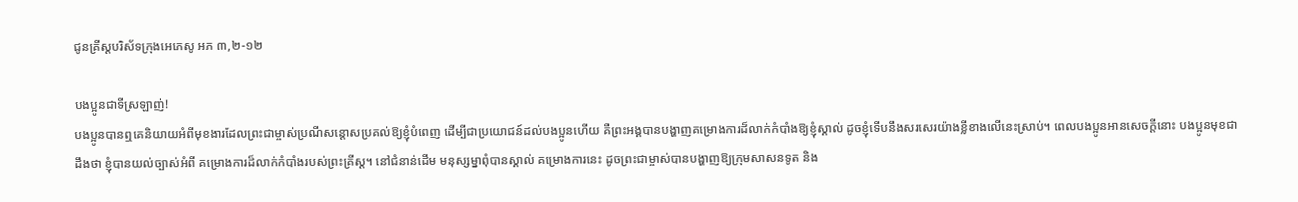ជូនគ្រីស្ដបរិស័ទក្រុងអេភេសូ អភ ៣,២-១២

បងប្អូនជាទីស្រឡាញ់!
បងប្អូនបានឮគេនិយាយអំពីមុខងារដែលព្រះជាម្ចាស់ប្រណីសន្ដោសប្រគល់ឱ្យខ្ញុំបំពេញ ដើម្បីជាប្រយោជន៍ដល់បងប្អូនហើយ គឺព្រះអង្គបានបង្ហាញគម្រោងការដ៏លាក់កំបាំងឱ្យខ្ញុំស្គាល់ ដូចខ្ញុំទើបនឹងសរសេរយ៉ាងខ្លីខាងលើនេះស្រាប់។ ពេលបងប្អូនអានសេចក្ដីនោះ បងប្អូនមុខជាដឹងថា ខ្ញុំបានយល់ច្បាស់អំពី គម្រោងការដ៏លាក់កំបាំងរបស់ព្រះគ្រីស្ដ។ នៅជំនាន់ដើម មនុស្សម្នាពុំបានស្គាល់ គម្រោងការនេះ ដូចព្រះជាម្ចាស់បានបង្ហាញឱ្យក្រុមសាសនទូត និង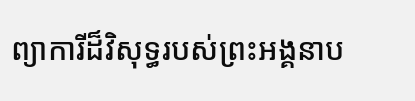ព្យាការីដ៏វិសុទ្ធរបស់ព្រះអង្គនាប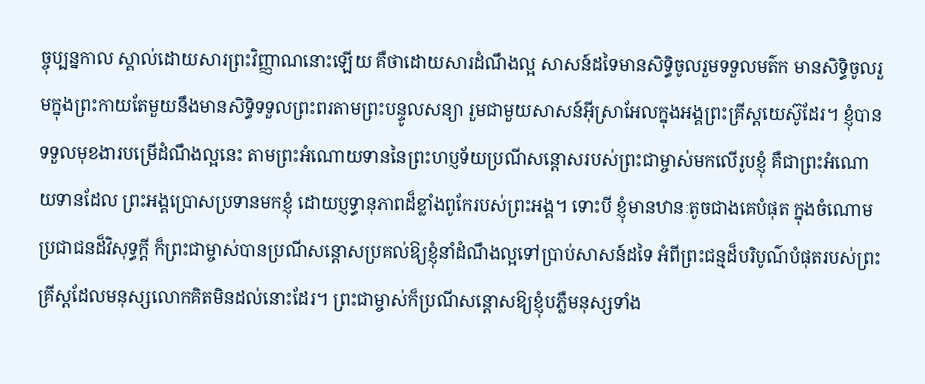ច្ចុប្បន្នកាល ស្គាល់ដោយសារព្រះវិញ្ញាណនោះឡើយ គឺថាដោយសារដំណឹងល្អ សាសន៍ដទៃមានសិទ្ធិចូលរួមទទួលមត៌ក មានសិទិ្ធចូលរួមក្នុងព្រះកាយតែមួយនឹងមានសិទ្ធិទទួលព្រះពរតាមព្រះបន្ទូលសន្យា រួមជាមួយសាសន៍អ៊ីស្រាអែលក្នុងអង្គព្រះគ្រីស្ដយេស៊ូដែរ។ ខ្ញុំបានទទួលមុខងារបម្រើដំណឹងល្អនេះ តាមព្រះអំណោយទាននៃព្រះហប្ញទ័យប្រណីសន្ដោសរបស់ព្រះជាម្ចាស់មកលើរូបខ្ញុំ គឺជាព្រះអំណោយទានដែល ព្រះអង្គប្រោសប្រទានមកខ្ញុំ ដោយប្ញទ្ធានុភាពដ៏ខ្លាំងពូកែរបស់ព្រះអង្គ។ ទោះបី ខ្ញុំមានឋានៈតូចជាងគេបំផុត ក្នុងចំណោមប្រជាជនដ៏វិសុទ្ធក្ដី ក៏ព្រះជាម្ចាស់បានប្រណីសន្ដោសប្រគល់ឱ្យខ្ញុំនាំដំណឹងល្អទៅប្រាប់សាសន៍ដទៃ អំពីព្រះជន្មដ៏បរិបូណ៌បំផុតរបស់ព្រះគ្រីស្ដដែលមនុស្សលោកគិតមិនដល់នោះដែរ។ ព្រះជាម្ចាស់ក៏ប្រណីសន្ដោសឱ្យខ្ញុំបភ្លឺមនុស្សទាំង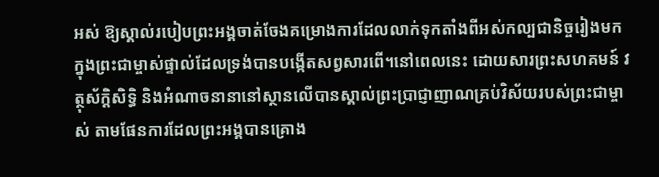អស់ ឱ្យស្គាល់របៀបព្រះអង្គចាត់ចែងគម្រោងការដែលលាក់ទុកតាំងពីអស់កល្បជានិច្ចរៀងមក ក្នុងព្រះជាម្ចាស់ផ្ទាល់ដែលទ្រង់បានបង្កើតសព្វសារពើ។នៅពេលនេះ ដោយសារព្រះសហគមន៍ វត្ថុស័ក្ដិសិទ្ធិ និងអំណាចនានានៅស្ថានលើបានស្គាល់ព្រះប្រាជ្ញាញាណគ្រប់វិស័យរបស់ព្រះជាម្ចាស់ តាមផែនការដែលព្រះអង្គបានគ្រោង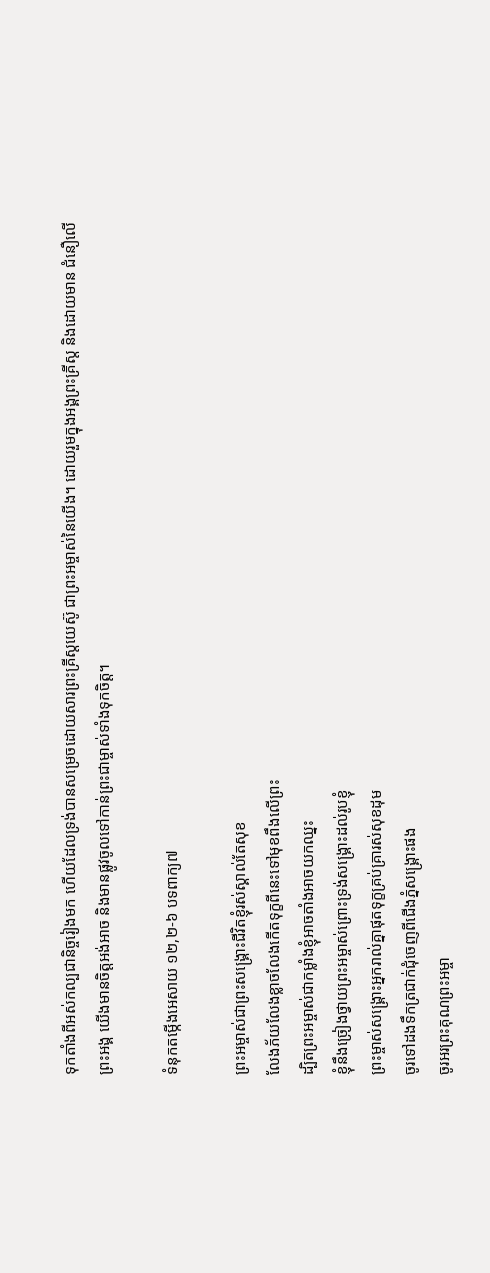ទុកតាំងពីអស់កល្បជានិច្ចរៀងមក ហើយដែលទ្រង់បានសម្រេចដោយសារព្រះគ្រីស្ដយេស៊ូ ជាព្រះអម្ចាស់នៃយើង។ ដោយរួមក្នុងអង្គព្រះគ្រីស្ដ និងដោយមាន ជំនឿលើព្រះអង្គ យើងមានចិត្តអង់អាច និងមានផ្លូវចូលទៅកាន់ព្រះជាម្ចាស់ទាំងទុកចិត្ត។

ទំនុកតម្កើងអេសាយ ១២,២-៦ បទពាក្យ៧

ព្រះអម្ចាស់ជាព្រះសង្គ្រោះជីវិតខ្ញុំរស់ស្គាល់តែសុខ
លែងភ័យលែងខ្លាចលែងកើតទុក្ខពីនេះទៅមុខពឹងលើព្រះ
ដ្បិតព្រះអម្ចាស់ជាកម្លាំងខ្ញុំអាចតាំងអាចយកឈ្នះ
ខ្ញុំនឹងច្រៀងថ្វាយព្រះអម្ចាស់ព្រោះទ្រង់សង្គ្រោះដល់រូបខ្ញុំ
ព្រះម្ចាស់សង្គ្រោះអ្នករាល់គ្នាផុតទុក្ខគ្រប់គ្រារស់សុខដុម
ចូរទៅដងទឹកត្រជាក់ជុំចេញពីជើងភ្នំសង្គ្រោះផង
ចូរអរព្រះគុណព្រះអម្ចា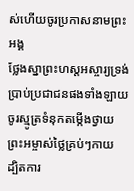ស់ហើយចូរប្រកាសនាមព្រះអង្គ
ថ្លែងស្នាព្រះហស្ដអស្ចារ្យទ្រង់ប្រាប់ប្រជាជនផងទាំងឡាយ
ចូរស្មូត្រទំនុកតម្កើងថ្វាយព្រះអម្ចាស់ថ្លៃគ្រប់ៗកាយ
ដ្បិតការ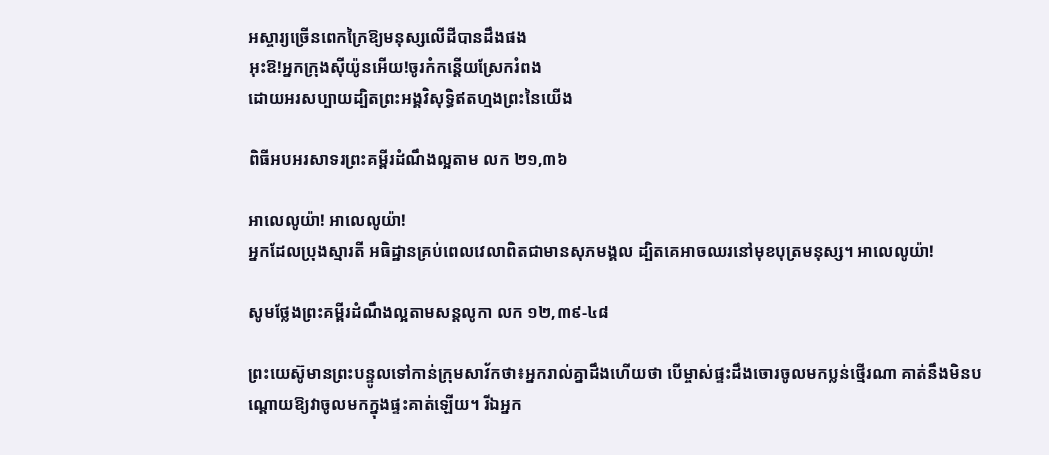អស្ចារ្យច្រើនពេកក្រៃឱ្យមនុស្សលើដីបានដឹងផង
អុះឱ!អ្នកក្រុងស៊ីយ៉ូនអើយ!ចូរកំកន្ដើយស្រែករំពង
ដោយអរសប្បាយដ្បិតព្រះអង្គវិសុទិ្ធឥតហ្មងព្រះនៃយើង

ពិធីអបអរសាទរព្រះគម្ពីរដំណឹងល្អតាម លក ២១,៣៦

អាលេលូយ៉ា! អាលេលូយ៉ា!
អ្នកដែលប្រុងស្មារតី អធិដ្ឋានគ្រប់ពេលវេលាពិតជាមានសុភមង្គល ដ្បិតគេអាចឈរនៅមុខបុត្រមនុស្ស។ អាលេលូយ៉ា!

សូមថ្លែងព្រះគម្ពីរដំណឹងល្អតាមសន្តលូកា លក ១២,៣៩-៤៨

ព្រះយេស៊ូមានព្រះបន្ទូលទៅកាន់ក្រុមសាវ័កថា៖អ្នករាល់គ្នាដឹងហើយថា បើម្ចាស់ផ្ទះដឹងចោរចូលមកប្លន់ថ្មើរណា គាត់នឹងមិនបណ្ដោយឱ្យវាចូលមកក្នុងផ្ទះគាត់ឡើយ។ រីឯអ្នក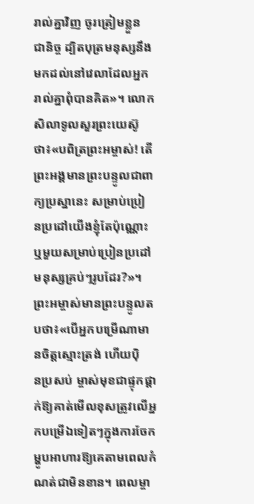រាល់គ្នាវិញ ចូរត្រៀមខ្លួនជា‌និច្ច ដ្បិតបុត្រមនុស្សនឹងមកដល់នៅវេលាដែលអ្នករាល់គ្នាពុំបានគិត»។ លោកសិលាទូលសួរព្រះ‌យេស៊ូថា៖«បពិត្រព្រះ‌អម្ចាស់! តើព្រះ‌អង្គមានព្រះ‌បន្ទូលជាពាក្យប្រស្នានេះ សម្រាប់ប្រៀន‌ប្រដៅយើងខ្ញុំតែប៉ុណ្ណោះ ឬមួយសម្រាប់ប្រៀន‌ប្រដៅមនុស្សគ្រប់ៗរូបដែរ?»។ ព្រះ‌អម្ចាស់មានព្រះ‌បន្ទូលតបថា៖«បើអ្នកបម្រើណាមានចិត្តស្មោះ‌ត្រង់ ហើយប៉ិន‌ប្រសប់ ម្ចាស់មុខជាផ្ទុក‌ផ្ដាក់ឱ្យគាត់មើលខុសត្រូវលើអ្នកបម្រើឯទៀតៗក្នុងការចែកម្ហូបអាហារឱ្យគេតាមពេលកំណត់ជាមិនខាន។ ពេលម្ចា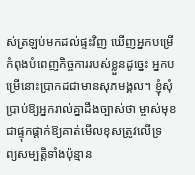ស់ត្រឡប់មកដល់ផ្ទះវិញ ឃើញអ្នកបម្រើកំពុងបំពេញកិច្ច‌ការរបស់ខ្លួនដូច្នេះ អ្នកបម្រើនោះប្រាកដជាមានសុភមង្គល។ ខ្ញុំសុំប្រាប់ឱ្យអ្នករាល់គ្នាដឹងច្បាស់ថា ម្ចាស់មុខជាផ្ទុក‌ផ្ដាក់ឱ្យគាត់មើលខុសត្រូវលើទ្រព្យ‌សម្បត្តិទាំងប៉ុន្មាន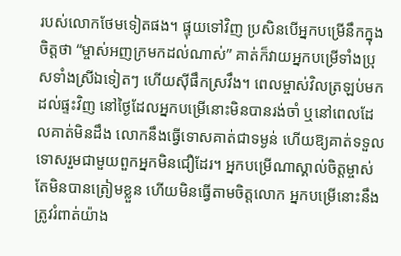របស់លោកថែមទៀតផង។ ផ្ទុយទៅវិញ ប្រសិនបើអ្នកបម្រើនឹកក្នុងចិត្តថា “ម្ចាស់អញក្រមកដល់ណាស់” គាត់ក៏វាយអ្នកបម្រើទាំងប្រុសទាំងស្រីឯទៀតៗ ហើយស៊ីផឹកស្រវឹង។ ពេលម្ចាស់វិលត្រឡប់មកដល់ផ្ទះវិញ នៅថ្ងៃដែលអ្នកបម្រើនោះមិនបានរង់‌ចាំ ឬនៅពេលដែលគាត់មិនដឹង លោកនឹងធ្វើទោសគាត់ជាទម្ងន់ ហើយឱ្យគាត់ទទួលទោសរួមជាមួយពួកអ្នកមិនជឿដែរ។ អ្នកបម្រើណាស្គាល់ចិត្តម្ចាស់ តែមិនបានត្រៀមខ្លួន ហើយមិនធ្វើតាមចិត្តលោក អ្នកបម្រើនោះនឹងត្រូវរំពាត់យ៉ាង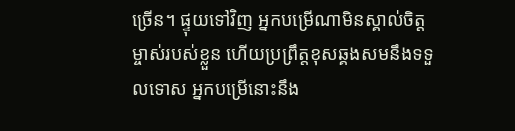ច្រើន។ ផ្ទុយទៅវិញ អ្នកបម្រើណាមិនស្គាល់ចិត្តម្ចាស់របស់ខ្លួន ហើយប្រព្រឹត្តខុសឆ្គងសមនឹងទទួលទោស អ្នកបម្រើនោះនឹង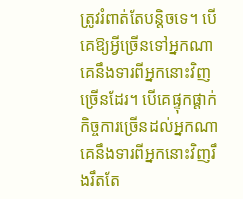ត្រូវរំពាត់តែបន្ដិចទេ។ បើគេឱ្យអ្វីច្រើនទៅអ្នកណា គេនឹងទារពីអ្នកនោះវិញច្រើនដែរ។ បើគេផ្ទុក‌ផ្ដាក់កិច្ច‌ការច្រើនដល់អ្នកណា គេនឹងទារពីអ្នកនោះវិញរឹង‌រឹតតែ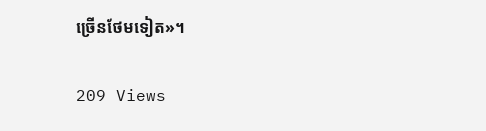ច្រើនថែមទៀត»។

209 Views